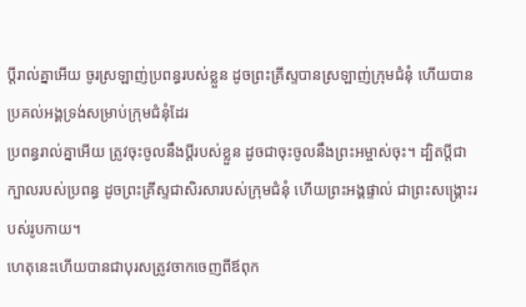ប្ដីរាល់គ្នាអើយ ចូរស្រឡាញ់ប្រពន្ធរបស់ខ្លួន ដូចព្រះគ្រីស្ទបានស្រឡាញ់ក្រុមជំនុំ ហើយបានប្រគល់អង្គទ្រង់សម្រាប់ក្រុមជំនុំដែរ
ប្រពន្ធរាល់គ្នាអើយ ត្រូវចុះចូលនឹងប្តីរបស់ខ្លួន ដូចជាចុះចូលនឹងព្រះអម្ចាស់ចុះ។ ដ្បិតប្តីជាក្បាលរបស់ប្រពន្ធ ដូចព្រះគ្រីស្ទជាសិរសារបស់ក្រុមជំនុំ ហើយព្រះអង្គផ្ទាល់ ជាព្រះសង្គ្រោះរបស់រូបកាយ។
ហេតុនេះហើយបានជាបុរសត្រូវចាកចេញពីឪពុក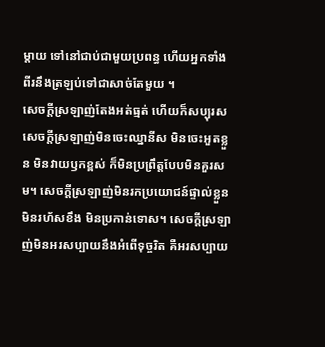ម្តាយ ទៅនៅជាប់ជាមួយប្រពន្ធ ហើយអ្នកទាំងពីរនឹងត្រឡប់ទៅជាសាច់តែមួយ ។
សេចក្តីស្រឡាញ់តែងអត់ធ្មត់ ហើយក៏សប្បុរស សេចក្តីស្រឡាញ់មិនចេះឈ្នានីស មិនចេះអួតខ្លួន មិនវាយឫកខ្ពស់ ក៏មិនប្រព្រឹត្តបែបមិនគួរសម។ សេចក្ដីស្រឡាញ់មិនរកប្រយោជន៍ផ្ទាល់ខ្លួន មិនរហ័សខឹង មិនប្រកាន់ទោស។ សេចក្ដីស្រឡាញ់មិនអរសប្បាយនឹងអំពើទុច្ចរិត គឺអរសប្បាយ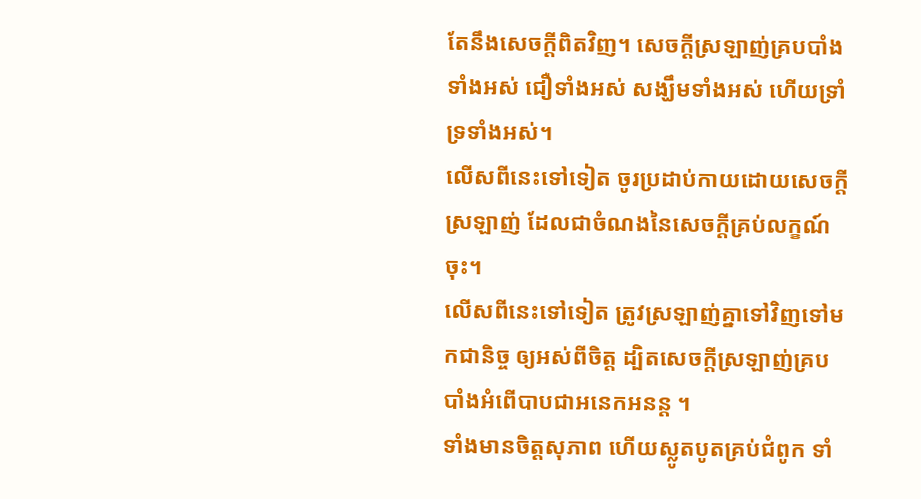តែនឹងសេចក្តីពិតវិញ។ សេចក្ដីស្រឡាញ់គ្របបាំងទាំងអស់ ជឿទាំងអស់ សង្ឃឹមទាំងអស់ ហើយទ្រាំទ្រទាំងអស់។
លើសពីនេះទៅទៀត ចូរប្រដាប់កាយដោយសេចក្តីស្រឡាញ់ ដែលជាចំណងនៃសេចក្តីគ្រប់លក្ខណ៍ចុះ។
លើសពីនេះទៅទៀត ត្រូវស្រឡាញ់គ្នាទៅវិញទៅមកជានិច្ច ឲ្យអស់ពីចិត្ត ដ្បិតសេចក្តីស្រឡាញ់គ្របបាំងអំពើបាបជាអនេកអនន្ត ។
ទាំងមានចិត្តសុភាព ហើយស្លូតបូតគ្រប់ជំពូក ទាំ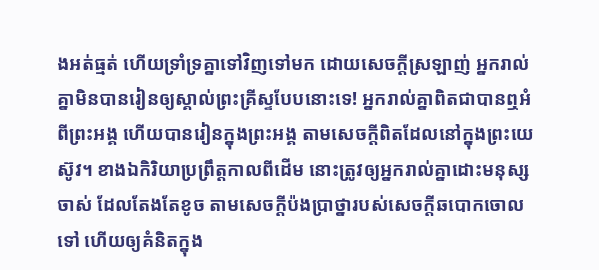ងអត់ធ្មត់ ហើយទ្រាំទ្រគ្នាទៅវិញទៅមក ដោយសេចក្ដីស្រឡាញ់ អ្នករាល់គ្នាមិនបានរៀនឲ្យស្គាល់ព្រះគ្រីស្ទបែបនោះទេ! អ្នករាល់គ្នាពិតជាបានឮអំពីព្រះអង្គ ហើយបានរៀនក្នុងព្រះអង្គ តាមសេចក្តីពិតដែលនៅក្នុងព្រះយេស៊ូវ។ ខាងឯកិរិយាប្រព្រឹត្តកាលពីដើម នោះត្រូវឲ្យអ្នករាល់គ្នាដោះមនុស្សចាស់ ដែលតែងតែខូច តាមសេចក្តីប៉ងប្រាថ្នារបស់សេចក្តីឆបោកចោលទៅ ហើយឲ្យគំនិតក្នុង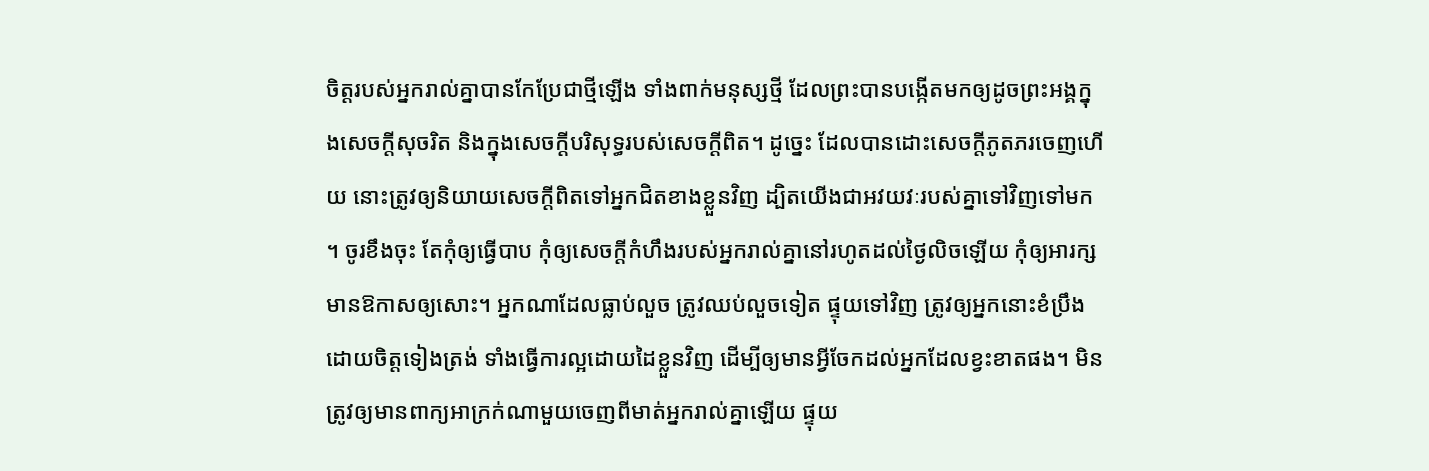ចិត្តរបស់អ្នករាល់គ្នាបានកែប្រែជាថ្មីឡើង ទាំងពាក់មនុស្សថ្មី ដែលព្រះបានបង្កើតមកឲ្យដូចព្រះអង្គក្នុងសេចក្តីសុចរិត និងក្នុងសេចក្តីបរិសុទ្ធរបស់សេចក្តីពិត។ ដូច្នេះ ដែលបានដោះសេចក្តីភូតភរចេញហើយ នោះត្រូវឲ្យនិយាយសេចក្តីពិតទៅអ្នកជិតខាងខ្លួនវិញ ដ្បិតយើងជាអវយវៈរបស់គ្នាទៅវិញទៅមក ។ ចូរខឹងចុះ តែកុំឲ្យធ្វើបាប កុំឲ្យសេចក្តីកំហឹងរបស់អ្នករាល់គ្នានៅរហូតដល់ថ្ងៃលិចឡើយ កុំឲ្យអារក្សមានឱកាសឲ្យសោះ។ អ្នកណាដែលធ្លាប់លួច ត្រូវឈប់លួចទៀត ផ្ទុយទៅវិញ ត្រូវឲ្យអ្នកនោះខំប្រឹងដោយចិត្តទៀងត្រង់ ទាំងធ្វើការល្អដោយដៃខ្លួនវិញ ដើម្បីឲ្យមានអ្វីចែកដល់អ្នកដែលខ្វះខាតផង។ មិនត្រូវឲ្យមានពាក្យអាក្រក់ណាមួយចេញពីមាត់អ្នករាល់គ្នាឡើយ ផ្ទុយ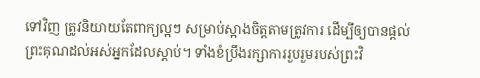ទៅវិញ ត្រូវនិយាយតែពាក្យល្អៗ សម្រាប់ស្អាងចិត្តតាមត្រូវការ ដើម្បីឲ្យបានផ្តល់ព្រះគុណដល់អស់អ្នកដែលស្តាប់។ ទាំងខំប្រឹងរក្សាការរួបរួមរបស់ព្រះវិ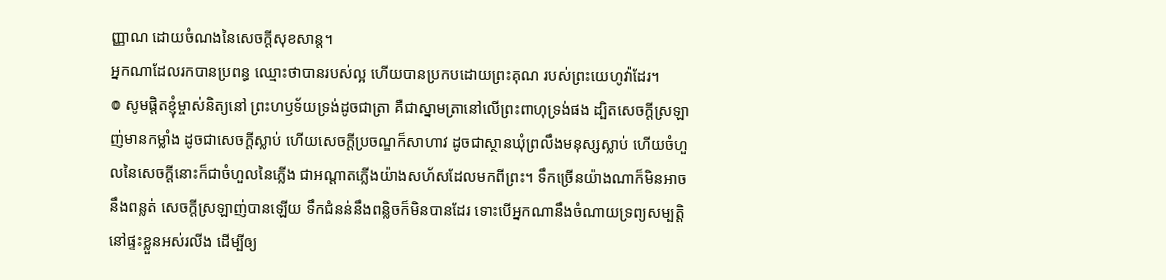ញ្ញាណ ដោយចំណងនៃសេចក្ដីសុខសាន្ត។
អ្នកណាដែលរកបានប្រពន្ធ ឈ្មោះថាបានរបស់ល្អ ហើយបានប្រកបដោយព្រះគុណ របស់ព្រះយេហូវ៉ាដែរ។
៙ សូមផ្ដិតខ្ញុំម្ចាស់និត្យនៅ ព្រះហឫទ័យទ្រង់ដូចជាត្រា គឺជាស្នាមត្រានៅលើព្រះពាហុទ្រង់ផង ដ្បិតសេចក្ដីស្រឡាញ់មានកម្លាំង ដូចជាសេចក្ដីស្លាប់ ហើយសេចក្ដីប្រចណ្ឌក៏សាហាវ ដូចជាស្ថានឃុំព្រលឹងមនុស្សស្លាប់ ហើយចំហួលនៃសេចក្ដីនោះក៏ជាចំហួលនៃភ្លើង ជាអណ្ដាតភ្លើងយ៉ាងសហ័សដែលមកពីព្រះ។ ទឹកច្រើនយ៉ាងណាក៏មិនអាចនឹងពន្លត់ សេចក្ដីស្រឡាញ់បានឡើយ ទឹកជំនន់នឹងពន្លិចក៏មិនបានដែរ ទោះបើអ្នកណានឹងចំណាយទ្រព្យសម្បត្តិ នៅផ្ទះខ្លួនអស់រលីង ដើម្បីឲ្យ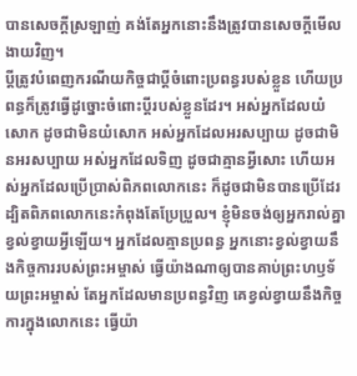បានសេចក្ដីស្រឡាញ់ គង់តែអ្នកនោះនឹងត្រូវបានសេចក្ដីមើលងាយវិញ។
ប្តីត្រូវបំពេញករណីយកិច្ចជាប្ដីចំពោះប្រពន្ធរបស់ខ្លួន ហើយប្រពន្ធក៏ត្រូវធ្វើដូច្នោះចំពោះប្តីរបស់ខ្លួនដែរ។ អស់អ្នកដែលយំសោក ដូចជាមិនយំសោក អស់អ្នកដែលអរសប្បាយ ដូចជាមិនអរសប្បាយ អស់អ្នកដែលទិញ ដូចជាគ្មានអ្វីសោះ ហើយអស់អ្នកដែលប្រើប្រាស់ពិភពលោកនេះ ក៏ដូចជាមិនបានប្រើដែរ ដ្បិតពិភពលោកនេះកំពុងតែប្រែប្រួល។ ខ្ញុំមិនចង់ឲ្យអ្នករាល់គ្នាខ្វល់ខ្វាយអ្វីឡើយ។ អ្នកដែលគ្មានប្រពន្ធ អ្នកនោះខ្វល់ខ្វាយនឹងកិច្ចការរបស់ព្រះអម្ចាស់ ធ្វើយ៉ាងណាឲ្យបានគាប់ព្រះហឫទ័យព្រះអម្ចាស់ តែអ្នកដែលមានប្រពន្ធវិញ គេខ្វល់ខ្វាយនឹងកិច្ចការក្នុងលោកនេះ ធ្វើយ៉ា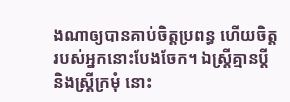ងណាឲ្យបានគាប់ចិត្តប្រពន្ធ ហើយចិត្តរបស់អ្នកនោះបែងចែក។ ឯស្ត្រីគ្មានប្តី និងស្ត្រីក្រមុំ នោះ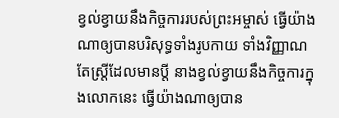ខ្វល់ខ្វាយនឹងកិច្ចការរបស់ព្រះអម្ចាស់ ធ្វើយ៉ាងណាឲ្យបានបរិសុទ្ធទាំងរូបកាយ ទាំងវិញ្ញាណ តែស្ត្រីដែលមានប្តី នាងខ្វល់ខ្វាយនឹងកិច្ចការក្នុងលោកនេះ ធ្វើយ៉ាងណាឲ្យបាន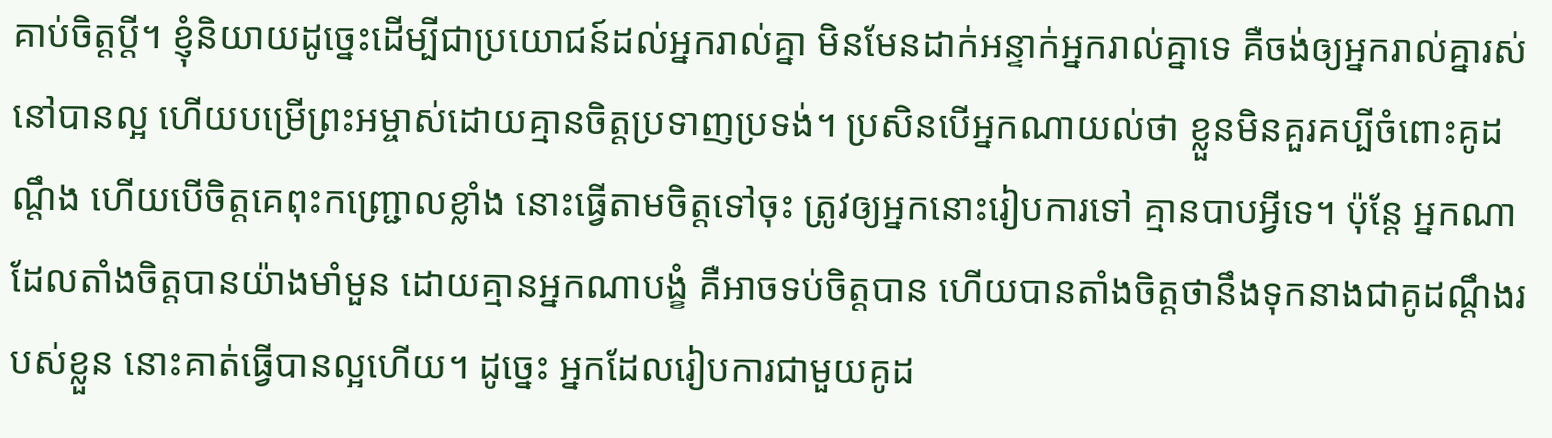គាប់ចិត្តប្តី។ ខ្ញុំនិយាយដូច្នេះដើម្បីជាប្រយោជន៍ដល់អ្នករាល់គ្នា មិនមែនដាក់អន្ទាក់អ្នករាល់គ្នាទេ គឺចង់ឲ្យអ្នករាល់គ្នារស់នៅបានល្អ ហើយបម្រើព្រះអម្ចាស់ដោយគ្មានចិត្តប្រទាញប្រទង់។ ប្រសិនបើអ្នកណាយល់ថា ខ្លួនមិនគួរគប្បីចំពោះគូដណ្ដឹង ហើយបើចិត្តគេពុះកញ្ជ្រោលខ្លាំង នោះធ្វើតាមចិត្តទៅចុះ ត្រូវឲ្យអ្នកនោះរៀបការទៅ គ្មានបាបអ្វីទេ។ ប៉ុន្តែ អ្នកណាដែលតាំងចិត្តបានយ៉ាងមាំមួន ដោយគ្មានអ្នកណាបង្ខំ គឺអាចទប់ចិត្តបាន ហើយបានតាំងចិត្តថានឹងទុកនាងជាគូដណ្ដឹងរបស់ខ្លួន នោះគាត់ធ្វើបានល្អហើយ។ ដូច្នេះ អ្នកដែលរៀបការជាមួយគូដ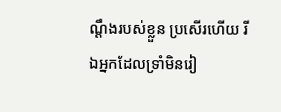ណ្ដឹងរបស់ខ្លួន ប្រសើរហើយ រីឯអ្នកដែលទ្រាំមិនរៀ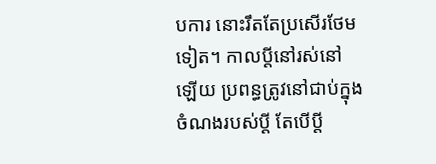បការ នោះរឹតតែប្រសើរថែមទៀត។ កាលប្ដីនៅរស់នៅឡើយ ប្រពន្ធត្រូវនៅជាប់ក្នុងចំណងរបស់ប្តី តែបើប្តី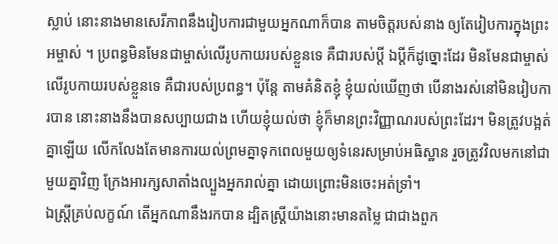ស្លាប់ នោះនាងមានសេរីភាពនឹងរៀបការជាមួយអ្នកណាក៏បាន តាមចិត្តរបស់នាង ឲ្យតែរៀបការក្នុងព្រះអម្ចាស់ ។ ប្រពន្ធមិនមែនជាម្ចាស់លើរូបកាយរបស់ខ្លួនទេ គឺជារបស់ប្តី ឯប្តីក៏ដូច្នោះដែរ មិនមែនជាម្ចាស់លើរូបកាយរបស់ខ្លួនទេ គឺជារបស់ប្រពន្ធ។ ប៉ុន្តែ តាមគំនិតខ្ញុំ ខ្ញុំយល់ឃើញថា បើនាងរស់នៅមិនរៀបការបាន នោះនាងនឹងបានសប្បាយជាង ហើយខ្ញុំយល់ថា ខ្ញុំក៏មានព្រះវិញ្ញាណរបស់ព្រះដែរ។ មិនត្រូវបង្អត់គ្នាឡើយ លើកលែងតែមានការយល់ព្រមគ្នាទុកពេលមួយឲ្យទំនេរសម្រាប់អធិស្ឋាន រួចត្រូវវិលមកនៅជាមួយគ្នាវិញ ក្រែងអារក្សសាតាំងល្បួងអ្នករាល់គ្នា ដោយព្រោះមិនចេះអត់ទ្រាំ។
ឯស្ត្រីគ្រប់លក្ខណ៍ តើអ្នកណានឹងរកបាន ដ្បិតស្ត្រីយ៉ាងនោះមានតម្លៃ ជាជាងពួក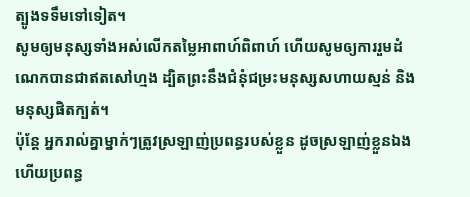ត្បូងទទឹមទៅទៀត។
សូមឲ្យមនុស្សទាំងអស់លើកតម្លៃអាពាហ៍ពិពាហ៍ ហើយសូមឲ្យការរួមដំណេកបានជាឥតសៅហ្មង ដ្បិតព្រះនឹងជំនុំជម្រះមនុស្សសហាយស្មន់ និងមនុស្សផិតក្បត់។
ប៉ុន្តែ អ្នករាល់គ្នាម្នាក់ៗត្រូវស្រឡាញ់ប្រពន្ធរបស់ខ្លួន ដូចស្រឡាញ់ខ្លួនឯង ហើយប្រពន្ធ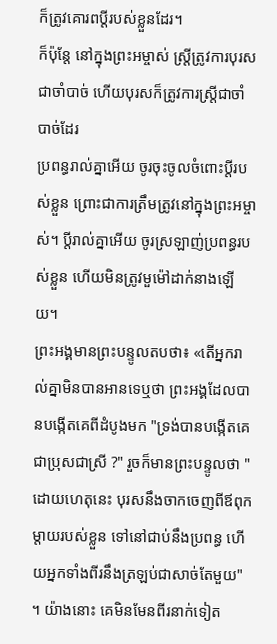ក៏ត្រូវគោរពប្តីរបស់ខ្លួនដែរ។
ក៏ប៉ុន្តែ នៅក្នុងព្រះអម្ចាស់ ស្រ្ដីត្រូវការបុរសជាចាំបាច់ ហើយបុរសក៏ត្រូវការស្ត្រីជាចាំបាច់ដែរ
ប្រពន្ធរាល់គ្នាអើយ ចូរចុះចូលចំពោះប្តីរបស់ខ្លួន ព្រោះជាការត្រឹមត្រូវនៅក្នុងព្រះអម្ចាស់។ ប្ដីរាល់គ្នាអើយ ចូរស្រឡាញ់ប្រពន្ធរបស់ខ្លួន ហើយមិនត្រូវមួម៉ៅដាក់នាងឡើយ។
ព្រះអង្គមានព្រះបន្ទូលតបថា៖ «តើអ្នករាល់គ្នាមិនបានអានទេឬថា ព្រះអង្គដែលបានបង្កើតគេពីដំបូងមក "ទ្រង់បានបង្កើតគេជាប្រុសជាស្រី ?" រួចក៏មានព្រះបន្ទូលថា "ដោយហេតុនេះ បុរសនឹងចាកចេញពីឪពុកម្តាយរបស់ខ្លួន ទៅនៅជាប់នឹងប្រពន្ធ ហើយអ្នកទាំងពីរនឹងត្រឡប់ជាសាច់តែមួយ" ។ យ៉ាងនោះ គេមិនមែនពីរនាក់ទៀត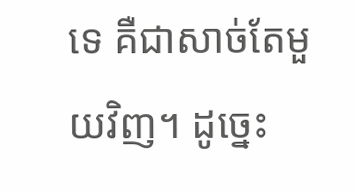ទេ គឺជាសាច់តែមួយវិញ។ ដូច្នេះ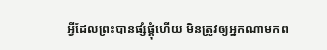អ្វីដែលព្រះបានផ្សំផ្គុំហើយ មិនត្រូវឲ្យអ្នកណាមកព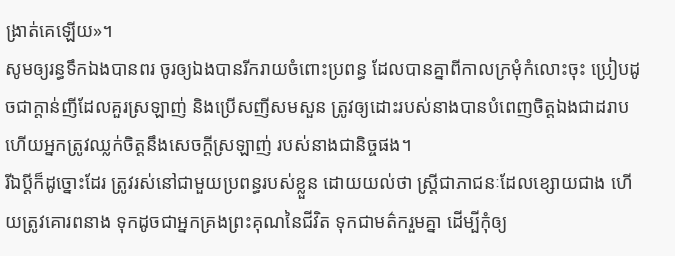ង្រាត់គេឡើយ»។
សូមឲ្យរន្ធទឹកឯងបានពរ ចូរឲ្យឯងបានរីករាយចំពោះប្រពន្ធ ដែលបានគ្នាពីកាលក្រមុំកំលោះចុះ ប្រៀបដូចជាក្តាន់ញីដែលគួរស្រឡាញ់ និងប្រើសញីសមសួន ត្រូវឲ្យដោះរបស់នាងបានបំពេញចិត្តឯងជាដរាប ហើយអ្នកត្រូវឈ្លក់ចិត្តនឹងសេចក្ដីស្រឡាញ់ របស់នាងជានិច្ចផង។
រីឯប្ដីក៏ដូច្នោះដែរ ត្រូវរស់នៅជាមួយប្រពន្ធរបស់ខ្លួន ដោយយល់ថា ស្ត្រីជាភាជនៈដែលខ្សោយជាង ហើយត្រូវគោរពនាង ទុកដូចជាអ្នកគ្រងព្រះគុណនៃជីវិត ទុកជាមត៌ករួមគ្នា ដើម្បីកុំឲ្យ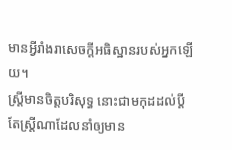មានអ្វីរាំងរាសេចក្តីអធិស្ឋានរបស់អ្នកឡើយ។
ស្ត្រីមានចិត្តបរិសុទ្ធ នោះជាមកុដដល់ប្តី តែស្ត្រីណាដែលនាំឲ្យមាន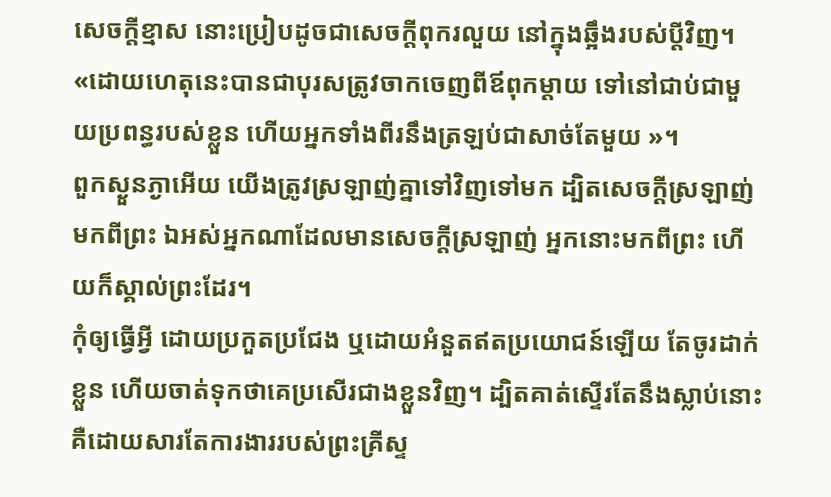សេចក្ដីខ្មាស នោះប្រៀបដូចជាសេចក្ដីពុករលួយ នៅក្នុងឆ្អឹងរបស់ប្តីវិញ។
«ដោយហេតុនេះបានជាបុរសត្រូវចាកចេញពីឪពុកម្តាយ ទៅនៅជាប់ជាមួយប្រពន្ធរបស់ខ្លួន ហើយអ្នកទាំងពីរនឹងត្រឡប់ជាសាច់តែមួយ »។
ពួកស្ងួនភ្ងាអើយ យើងត្រូវស្រឡាញ់គ្នាទៅវិញទៅមក ដ្បិតសេចក្ដីស្រឡាញ់មកពីព្រះ ឯអស់អ្នកណាដែលមានសេចក្ដីស្រឡាញ់ អ្នកនោះមកពីព្រះ ហើយក៏ស្គាល់ព្រះដែរ។
កុំឲ្យធ្វើអ្វី ដោយប្រកួតប្រជែង ឬដោយអំនួតឥតប្រយោជន៍ឡើយ តែចូរដាក់ខ្លួន ហើយចាត់ទុកថាគេប្រសើរជាងខ្លួនវិញ។ ដ្បិតគាត់ស្ទើរតែនឹងស្លាប់នោះ គឺដោយសារតែការងាររបស់ព្រះគ្រីស្ទ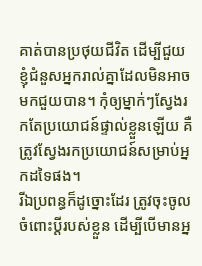គាត់បានប្រថុយជីវិត ដើម្បីជួយខ្ញុំជំនួសអ្នករាល់គ្នាដែលមិនអាចមកជួយបាន។ កុំឲ្យម្នាក់ៗស្វែងរកតែប្រយោជន៍ផ្ទាល់ខ្លួនឡើយ គឺត្រូវស្វែងរកប្រយោជន៍សម្រាប់អ្នកដទៃផង។
រីឯប្រពន្ធក៏ដូច្នោះដែរ ត្រូវចុះចូលចំពោះប្តីរបស់ខ្លួន ដើម្បីបើមានអ្ន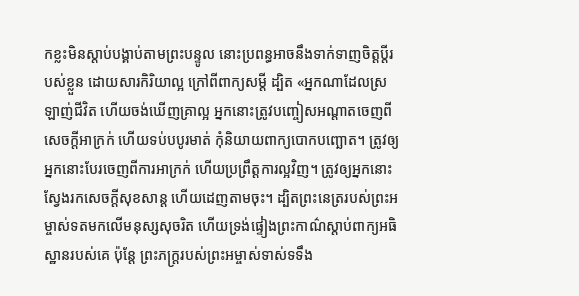កខ្លះមិនស្តាប់បង្គាប់តាមព្រះបន្ទូល នោះប្រពន្ធអាចនឹងទាក់ទាញចិត្តប្តីរបស់ខ្លួន ដោយសារកិរិយាល្អ ក្រៅពីពាក្យសម្ដី ដ្បិត «អ្នកណាដែលស្រឡាញ់ជីវិត ហើយចង់ឃើញគ្រាល្អ អ្នកនោះត្រូវបញ្ចៀសអណ្តាតចេញពីសេចក្តីអាក្រក់ ហើយទប់បបូរមាត់ កុំនិយាយពាក្យបោកបញ្ឆោត។ ត្រូវឲ្យអ្នកនោះបែរចេញពីការអាក្រក់ ហើយប្រព្រឹត្តការល្អវិញ។ ត្រូវឲ្យអ្នកនោះស្វែងរកសេចក្ដីសុខសាន្ដ ហើយដេញតាមចុះ។ ដ្បិតព្រះនេត្ររបស់ព្រះអម្ចាស់ទតមកលើមនុស្សសុចរិត ហើយទ្រង់ផ្ទៀងព្រះកាណ៌ស្តាប់ពាក្យអធិស្ឋានរបស់គេ ប៉ុន្តែ ព្រះភក្ត្ររបស់ព្រះអម្ចាស់ទាស់ទទឹង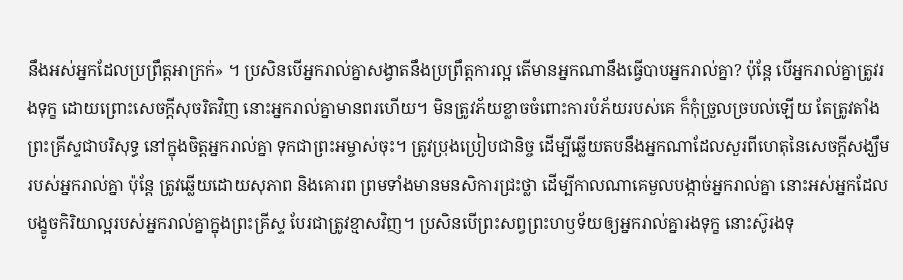នឹងអស់អ្នកដែលប្រព្រឹត្តអាក្រក់» ។ ប្រសិនបើអ្នករាល់គ្នាសង្វាតនឹងប្រព្រឹត្តការល្អ តើមានអ្នកណានឹងធ្វើបាបអ្នករាល់គ្នា? ប៉ុន្តែ បើអ្នករាល់គ្នាត្រូវរងទុក្ខ ដោយព្រោះសេចក្តីសុចរិតវិញ នោះអ្នករាល់គ្នាមានពរហើយ។ មិនត្រូវភ័យខ្លាចចំពោះការបំភ័យរបស់គេ ក៏កុំច្រួលច្របល់ឡើយ តែត្រូវតាំងព្រះគ្រីស្ទជាបរិសុទ្ធ នៅក្នុងចិត្តអ្នករាល់គ្នា ទុកជាព្រះអម្ចាស់ចុះ។ ត្រូវប្រុងប្រៀបជានិច្ច ដើម្បីឆ្លើយតបនឹងអ្នកណាដែលសួរពីហេតុនៃសេចក្តីសង្ឃឹមរបស់អ្នករាល់គ្នា ប៉ុន្តែ ត្រូវឆ្លើយដោយសុភាព និងគោរព ព្រមទាំងមានមនសិការជ្រះថ្លា ដើម្បីកាលណាគេមួលបង្កាច់អ្នករាល់គ្នា នោះអស់អ្នកដែលបង្ខូចកិរិយាល្អរបស់អ្នករាល់គ្នាក្នុងព្រះគ្រីស្ទ បែរជាត្រូវខ្មាសវិញ។ ប្រសិនបើព្រះសព្វព្រះហឫទ័យឲ្យអ្នករាល់គ្នារងទុក្ខ នោះស៊ូរងទុ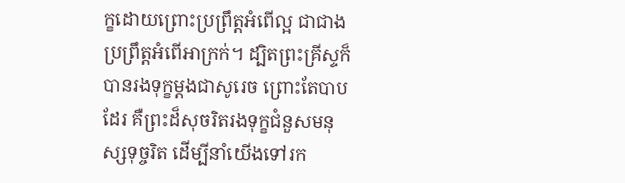ក្ខដោយព្រោះប្រព្រឹត្តអំពើល្អ ជាជាងប្រព្រឹត្តអំពើអាក្រក់។ ដ្បិតព្រះគ្រីស្ទក៏បានរងទុក្ខម្តងជាសូរេច ព្រោះតែបាបដែរ គឺព្រះដ៏សុចរិតរងទុក្ខជំនួសមនុស្សទុច្ចរិត ដើម្បីនាំយើងទៅរក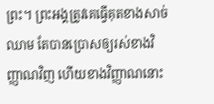ព្រះ។ ព្រះអង្គត្រូវគេធ្វើគុតខាងសាច់ឈាម តែបានប្រោសឲ្យរស់ខាងវិញ្ញាណវិញ ហើយខាងវិញ្ញាណនោះ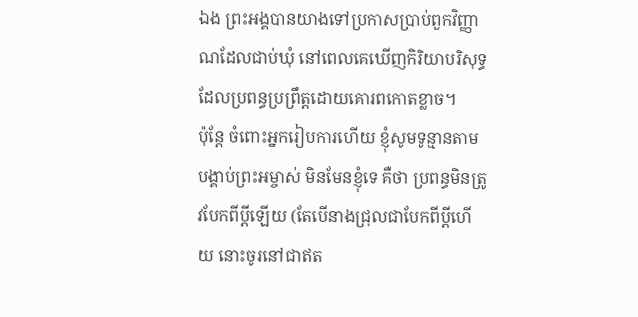ឯង ព្រះអង្គបានយាងទៅប្រកាសប្រាប់ពួកវិញ្ញាណដែលជាប់ឃុំ នៅពេលគេឃើញកិរិយាបរិសុទ្ធ ដែលប្រពន្ធប្រព្រឹត្តដោយគោរពកោតខ្លាច។
ប៉ុន្តែ ចំពោះអ្នករៀបការហើយ ខ្ញុំសូមទូន្មានតាមបង្គាប់ព្រះអម្ចាស់ មិនមែនខ្ញុំទេ គឺថា ប្រពន្ធមិនត្រូវបែកពីប្តីឡើយ (តែបើនាងជ្រុលជាបែកពីប្តីហើយ នោះចូរនៅជាឥត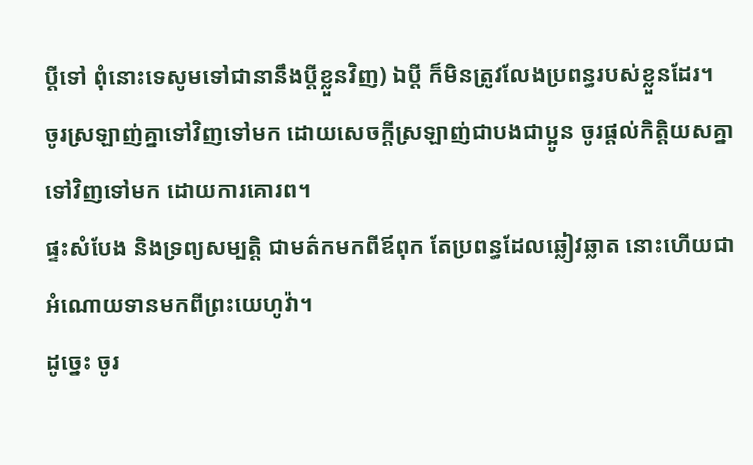ប្តីទៅ ពុំនោះទេសូមទៅជានានឹងប្តីខ្លួនវិញ) ឯប្តី ក៏មិនត្រូវលែងប្រពន្ធរបស់ខ្លួនដែរ។
ចូរស្រឡាញ់គ្នាទៅវិញទៅមក ដោយសេចក្ដីស្រឡាញ់ជាបងជាប្អូន ចូរផ្តល់កិត្តិយសគ្នាទៅវិញទៅមក ដោយការគោរព។
ផ្ទះសំបែង និងទ្រព្យសម្បត្តិ ជាមត៌កមកពីឪពុក តែប្រពន្ធដែលឆ្លៀវឆ្លាត នោះហើយជាអំណោយទានមកពីព្រះយេហូវ៉ា។
ដូច្នេះ ចូរ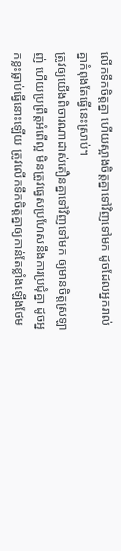លើកទឹកចិត្តគ្នា ហើយស្អាងចិត្តគ្នាទៅវិញទៅមក ដូចដែលអ្នករាល់គ្នាកំពុងតែធ្វើនេះស្រាប់។
ត្រូវឲ្យយើងពិចារណាដាស់តឿនគ្នាទៅវិញទៅមក ឲ្យមានចិត្តស្រឡាញ់ ហើយប្រព្រឹត្តអំពើល្អ មិនត្រូវធ្វេសប្រហែសនឹងការប្រជុំគ្នា ដូចអ្នកខ្លះធ្លាប់ធ្វើនោះឡើយ ត្រូវលើកទឹកចិត្តគ្នាឲ្យកាន់តែខ្លាំងឡើងថែម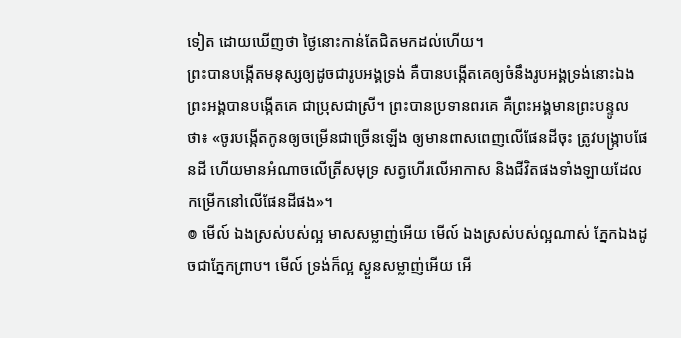ទៀត ដោយឃើញថា ថ្ងៃនោះកាន់តែជិតមកដល់ហើយ។
ព្រះបានបង្កើតមនុស្សឲ្យដូចជារូបអង្គទ្រង់ គឺបានបង្កើតគេឲ្យចំនឹងរូបអង្គទ្រង់នោះឯង ព្រះអង្គបានបង្កើតគេ ជាប្រុសជាស្រី។ ព្រះបានប្រទានពរគេ គឺព្រះអង្គមានព្រះបន្ទូលថា៖ «ចូរបង្កើតកូនឲ្យចម្រើនជាច្រើនឡើង ឲ្យមានពាសពេញលើផែនដីចុះ ត្រូវបង្ក្រាបផែនដី ហើយមានអំណាចលើត្រីសមុទ្រ សត្វហើរលើអាកាស និងជីវិតផងទាំងឡាយដែលកម្រើកនៅលើផែនដីផង»។
៙ មើល៍ ឯងស្រស់បស់ល្អ មាសសម្លាញ់អើយ មើល៍ ឯងស្រស់បស់ល្អណាស់ ភ្នែកឯងដូចជាភ្នែកព្រាប។ មើល៍ ទ្រង់ក៏ល្អ ស្ងួនសម្លាញ់អើយ អើ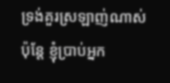ទ្រង់គួរស្រឡាញ់ណាស់
ប៉ុន្តែ ខ្ញុំប្រាប់អ្នក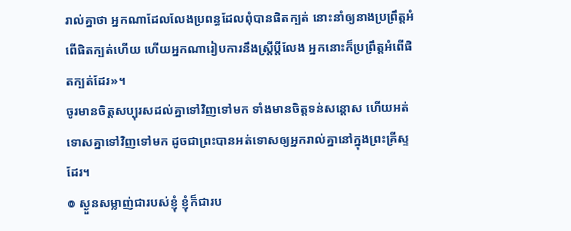រាល់គ្នាថា អ្នកណាដែលលែងប្រពន្ធដែលពុំបានផិតក្បត់ នោះនាំឲ្យនាងប្រព្រឹត្តអំពើផិតក្បត់ហើយ ហើយអ្នកណារៀបការនឹងស្ត្រីប្តីលែង អ្នកនោះក៏ប្រព្រឹត្តអំពើផិតក្បត់ដែរ»។
ចូរមានចិត្តសប្បុរសដល់គ្នាទៅវិញទៅមក ទាំងមានចិត្តទន់សន្តោស ហើយអត់ទោសគ្នាទៅវិញទៅមក ដូចជាព្រះបានអត់ទោសឲ្យអ្នករាល់គ្នានៅក្នុងព្រះគ្រីស្ទដែរ។
៙ ស្ងួនសម្លាញ់ជារបស់ខ្ញុំ ខ្ញុំក៏ជារប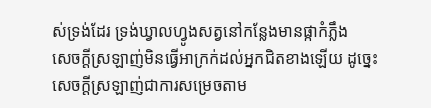ស់ទ្រង់ដែរ ទ្រង់ឃ្វាលហ្វូងសត្វនៅកន្លែងមានផ្កាកំភ្លឹង
សេចក្តីស្រឡាញ់មិនធ្វើអាក្រក់ដល់អ្នកជិតខាងឡើយ ដូច្នេះ សេចក្តីស្រឡាញ់ជាការសម្រេចតាម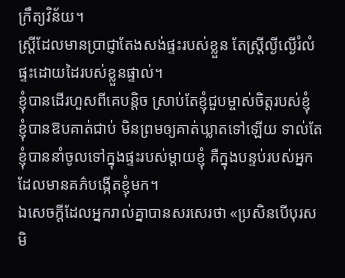ក្រឹត្យវិន័យ។
ស្ត្រីដែលមានប្រាជ្ញាតែងសង់ផ្ទះរបស់ខ្លួន តែស្ត្រីល្ងីល្ងើរំលំផ្ទះដោយដៃរបស់ខ្លួនផ្ទាល់។
ខ្ញុំបានដើរហួសពីគេបន្តិច ស្រាប់តែខ្ញុំជួបម្ចាស់ចិត្តរបស់ខ្ញុំ ខ្ញុំបានឱបគាត់ជាប់ មិនព្រមឲ្យគាត់ឃ្លាតទៅឡើយ ទាល់តែខ្ញុំបាននាំចូលទៅក្នុងផ្ទះរបស់ម្តាយខ្ញុំ គឺក្នុងបន្ទប់របស់អ្នកដែលមានគភ៌បង្កើតខ្ញុំមក។
ឯសេចក្តីដែលអ្នករាល់គ្នាបានសរសេរថា «ប្រសិនបើបុរសមិ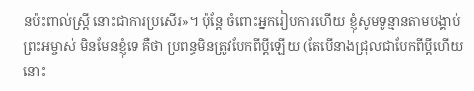នប៉ះពាល់ស្ត្រី នោះជាការប្រសើរ»។ ប៉ុន្តែ ចំពោះអ្នករៀបការហើយ ខ្ញុំសូមទូន្មានតាមបង្គាប់ព្រះអម្ចាស់ មិនមែនខ្ញុំទេ គឺថា ប្រពន្ធមិនត្រូវបែកពីប្តីឡើយ (តែបើនាងជ្រុលជាបែកពីប្តីហើយ នោះ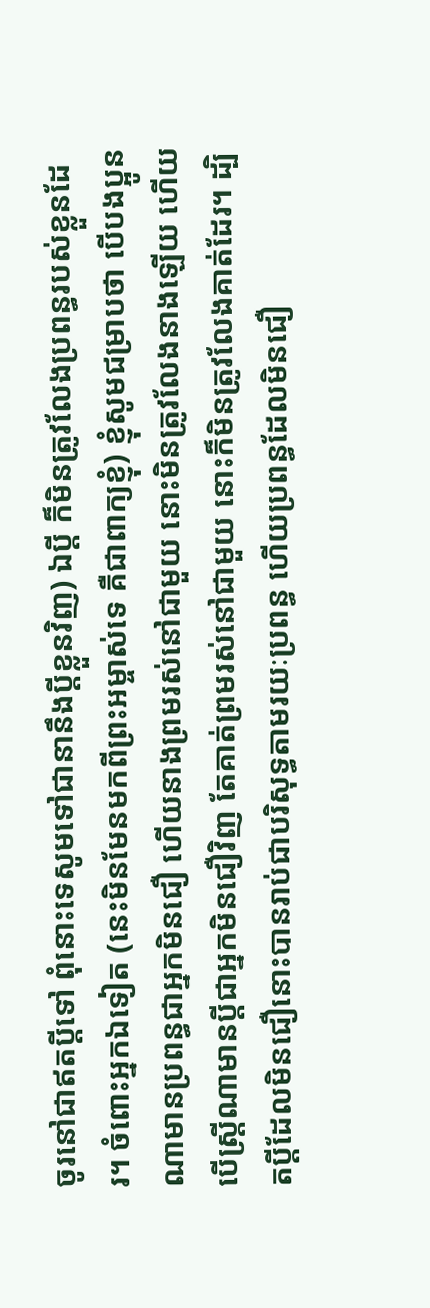ចូរនៅជាឥតប្តីទៅ ពុំនោះទេសូមទៅជានានឹងប្តីខ្លួនវិញ) ឯប្តី ក៏មិនត្រូវលែងប្រពន្ធរបស់ខ្លួនដែរ។ ចំពោះអ្នកឯទៀត (នេះមិនមែនមកពីព្រះអម្ចាស់ទេ គឺជាពាក្យខ្ញុំ) ខ្ញុំសូមជម្រាបថា បើបងប្អូនណាមានប្រពន្ធជាអ្នកមិនជឿ ហើយនាងព្រមរស់នៅជាមួយ នោះមិនត្រូវលែងនាងឡើយ ហើយបើស្ត្រីណាមានប្តីជាអ្នកមិនជឿវិញ តែគាត់ព្រមរស់នៅជាមួយ នោះក៏មិនត្រូវលែងគាត់ដែរ។ ដ្បិតប្តីដែលមិនជឿនោះបានរាប់ជាបរិសុទ្ធតាមរយៈប្រពន្ធ ហើយប្រពន្ធដែលមិនជឿ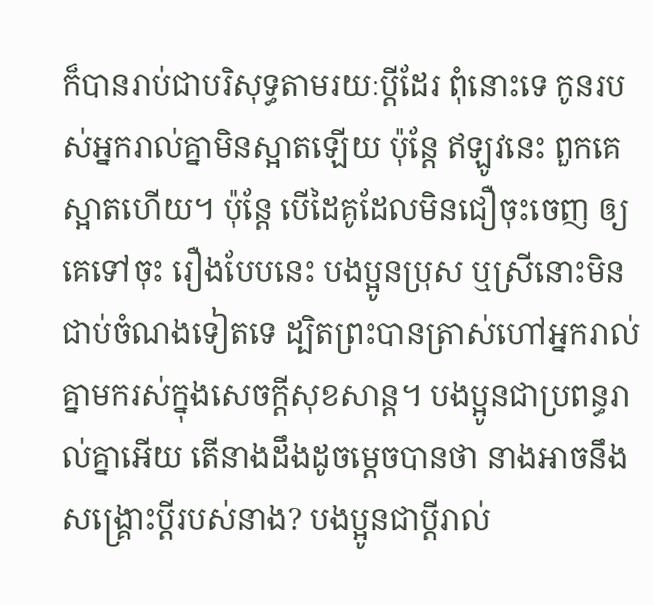ក៏បានរាប់ជាបរិសុទ្ធតាមរយៈប្តីដែរ ពុំនោះទេ កូនរបស់អ្នករាល់គ្នាមិនស្អាតឡើយ ប៉ុន្តែ ឥឡូវនេះ ពួកគេស្អាតហើយ។ ប៉ុន្តែ បើដៃគូដែលមិនជឿចុះចេញ ឲ្យគេទៅចុះ រឿងបែបនេះ បងប្អូនប្រុស ឬស្រីនោះមិនជាប់ចំណងទៀតទេ ដ្បិតព្រះបានត្រាស់ហៅអ្នករាល់គ្នាមករស់ក្នុងសេចក្តីសុខសាន្ត។ បងប្អូនជាប្រពន្ធរាល់គ្នាអើយ តើនាងដឹងដូចម្ដេចបានថា នាងអាចនឹងសង្គ្រោះប្ដីរបស់នាង? បងប្អូនជាប្តីរាល់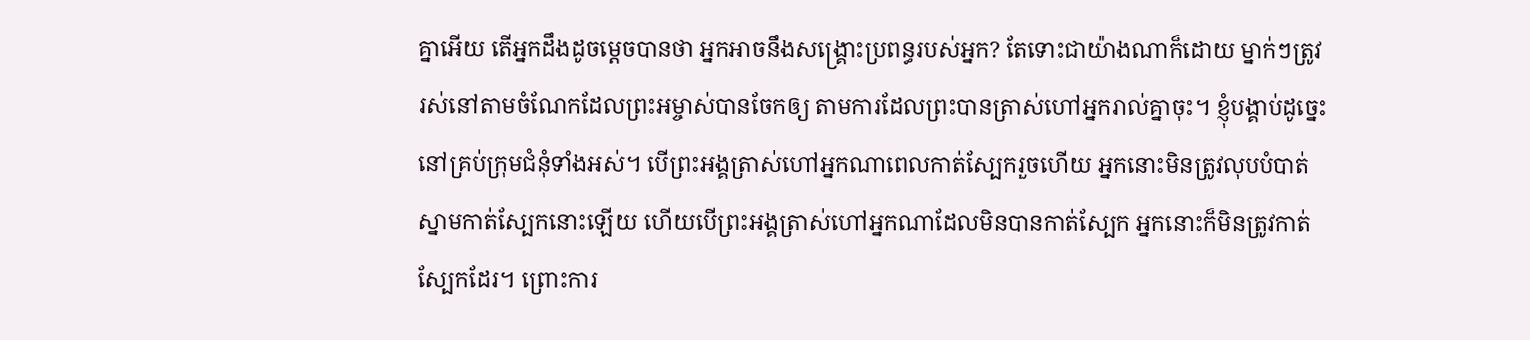គ្នាអើយ តើអ្នកដឹងដូចម្ដេចបានថា អ្នកអាចនឹងសង្គ្រោះប្រពន្ធរបស់អ្នក? តែទោះជាយ៉ាងណាក៏ដោយ ម្នាក់ៗត្រូវរស់នៅតាមចំណែកដែលព្រះអម្ចាស់បានចែកឲ្យ តាមការដែលព្រះបានត្រាស់ហៅអ្នករាល់គ្នាចុះ។ ខ្ញុំបង្គាប់ដូច្នេះនៅគ្រប់ក្រុមជំនុំទាំងអស់។ បើព្រះអង្គត្រាស់ហៅអ្នកណាពេលកាត់ស្បែករួចហើយ អ្នកនោះមិនត្រូវលុបបំបាត់ស្នាមកាត់ស្បែកនោះឡើយ ហើយបើព្រះអង្គត្រាស់ហៅអ្នកណាដែលមិនបានកាត់ស្បែក អ្នកនោះក៏មិនត្រូវកាត់ស្បែកដែរ។ ព្រោះការ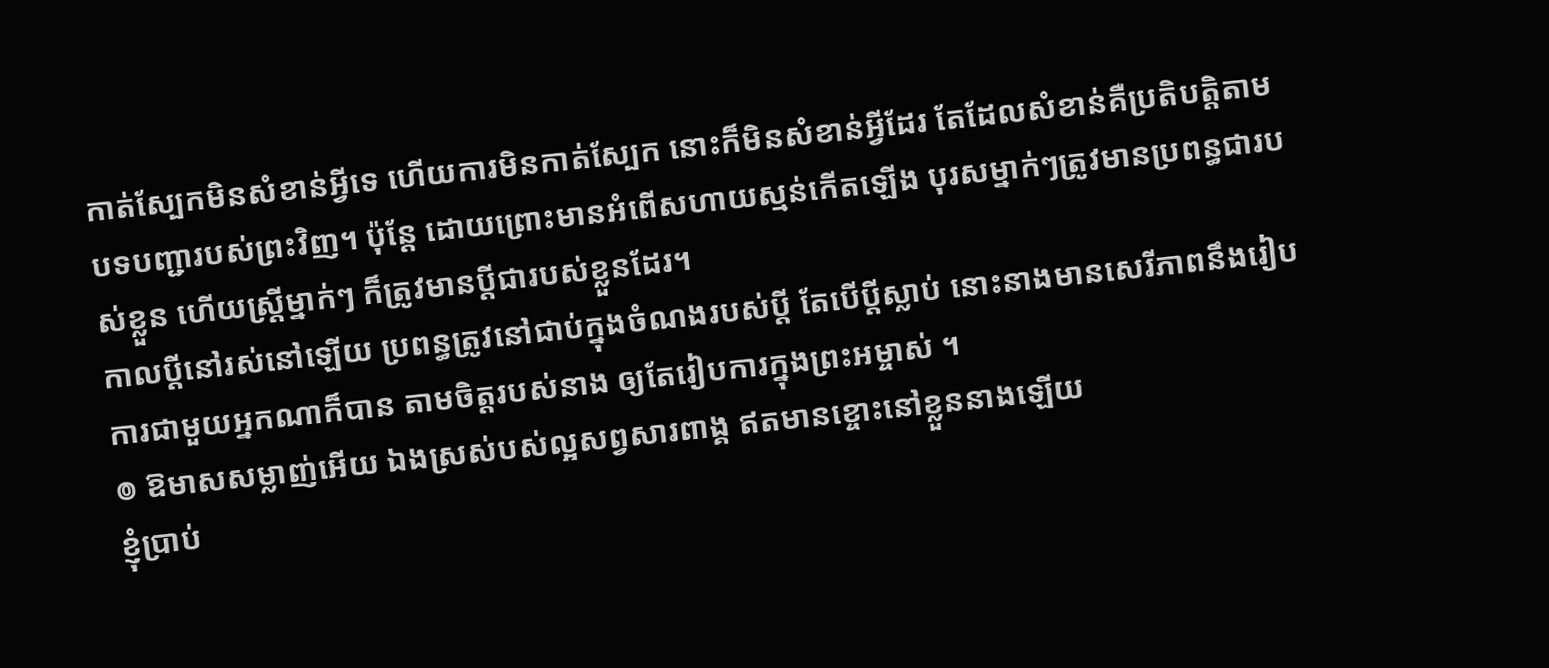កាត់ស្បែកមិនសំខាន់អ្វីទេ ហើយការមិនកាត់ស្បែក នោះក៏មិនសំខាន់អ្វីដែរ តែដែលសំខាន់គឺប្រតិបត្តិតាមបទបញ្ជារបស់ព្រះវិញ។ ប៉ុន្ដែ ដោយព្រោះមានអំពើសហាយស្មន់កើតឡើង បុរសម្នាក់ៗត្រូវមានប្រពន្ធជារបស់ខ្លួន ហើយស្រី្តម្នាក់ៗ ក៏ត្រូវមានប្តីជារបស់ខ្លួនដែរ។
កាលប្ដីនៅរស់នៅឡើយ ប្រពន្ធត្រូវនៅជាប់ក្នុងចំណងរបស់ប្តី តែបើប្តីស្លាប់ នោះនាងមានសេរីភាពនឹងរៀបការជាមួយអ្នកណាក៏បាន តាមចិត្តរបស់នាង ឲ្យតែរៀបការក្នុងព្រះអម្ចាស់ ។
៙ ឱមាសសម្លាញ់អើយ ឯងស្រស់បស់ល្អសព្វសារពាង្គ ឥតមានខ្ចោះនៅខ្លួននាងឡើយ
ខ្ញុំប្រាប់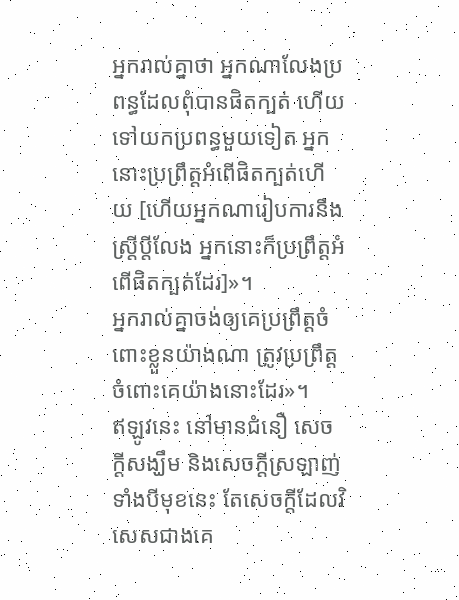អ្នករាល់គ្នាថា អ្នកណាលែងប្រពន្ធដែលពុំបានផិតក្បត់ ហើយទៅយកប្រពន្ធមួយទៀត អ្នកនោះប្រព្រឹត្តអំពើផិតក្បត់ហើយ [ហើយអ្នកណារៀបការនឹងស្ត្រីប្តីលែង អ្នកនោះក៏ប្រព្រឹត្តអំពើផិតក្បត់ដែរ]»។
អ្នករាល់គ្នាចង់ឲ្យគេប្រព្រឹត្តចំពោះខ្លួនយ៉ាងណា ត្រូវប្រព្រឹត្តចំពោះគេយ៉ាងនោះដែរ»។
ឥឡូវនេះ នៅមានជំនឿ សេចក្ដីសង្ឃឹម និងសេចក្តីស្រឡាញ់ ទាំងបីមុខនេះ តែសេចក្តីដែលវិសេសជាងគេ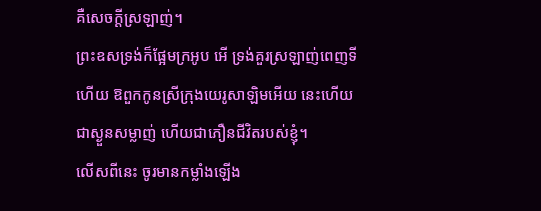គឺសេចក្តីស្រឡាញ់។
ព្រះឧសទ្រង់ក៏ផ្អែមក្រអូប អើ ទ្រង់គួរស្រឡាញ់ពេញទីហើយ ឱពួកកូនស្រីក្រុងយេរូសាឡិមអើយ នេះហើយជាស្ងួនសម្លាញ់ ហើយជាភឿនជីវិតរបស់ខ្ញុំ។
លើសពីនេះ ចូរមានកម្លាំងឡើង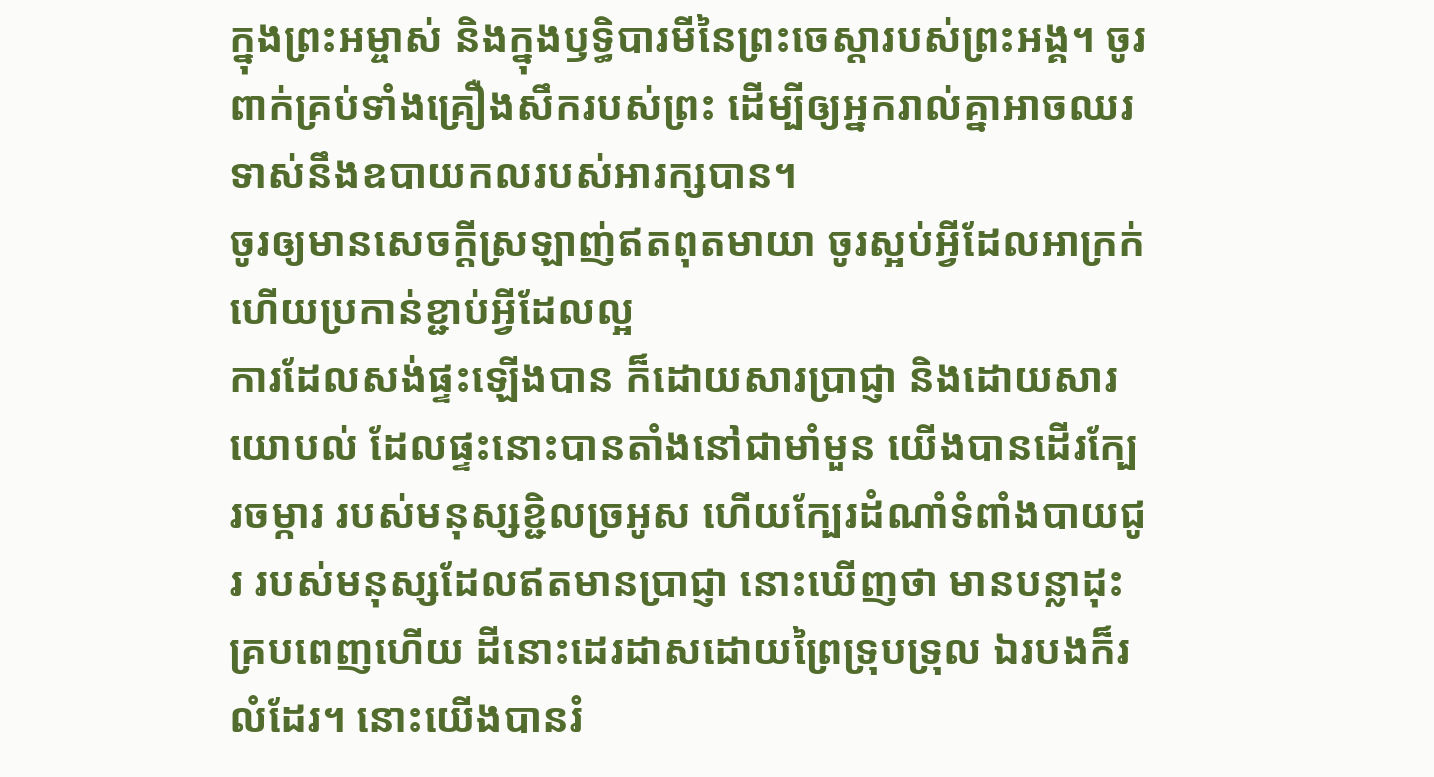ក្នុងព្រះអម្ចាស់ និងក្នុងឫទ្ធិបារមីនៃព្រះចេស្តារបស់ព្រះអង្គ។ ចូរពាក់គ្រប់ទាំងគ្រឿងសឹករបស់ព្រះ ដើម្បីឲ្យអ្នករាល់គ្នាអាចឈរទាស់នឹងឧបាយកលរបស់អារក្សបាន។
ចូរឲ្យមានសេចក្តីស្រឡាញ់ឥតពុតមាយា ចូរស្អប់អ្វីដែលអាក្រក់ ហើយប្រកាន់ខ្ជាប់អ្វីដែលល្អ
ការដែលសង់ផ្ទះឡើងបាន ក៏ដោយសារប្រាជ្ញា និងដោយសារយោបល់ ដែលផ្ទះនោះបានតាំងនៅជាមាំមួន យើងបានដើរក្បែរចម្ការ របស់មនុស្សខ្ជិលច្រអូស ហើយក្បែរដំណាំទំពាំងបាយជូរ របស់មនុស្សដែលឥតមានប្រាជ្ញា នោះឃើញថា មានបន្លាដុះគ្របពេញហើយ ដីនោះដេរដាសដោយព្រៃទ្រុបទ្រុល ឯរបងក៏រលំដែរ។ នោះយើងបានរំ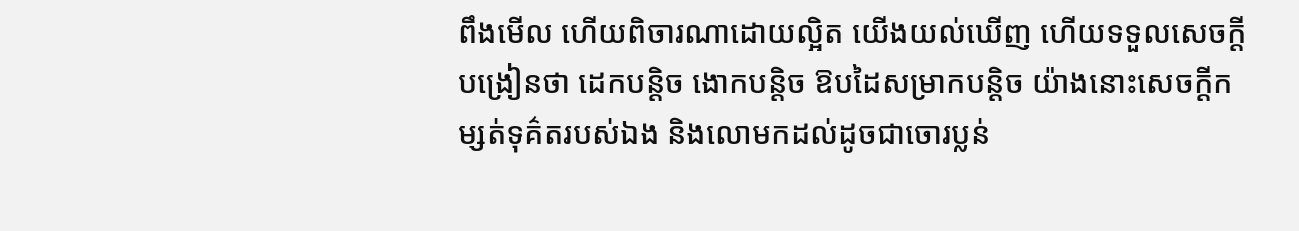ពឹងមើល ហើយពិចារណាដោយល្អិត យើងយល់ឃើញ ហើយទទួលសេចក្ដីបង្រៀនថា ដេកបន្តិច ងោកបន្តិច ឱបដៃសម្រាកបន្តិច យ៉ាងនោះសេចក្ដីកម្សត់ទុគ៌តរបស់ឯង និងលោមកដល់ដូចជាចោរប្លន់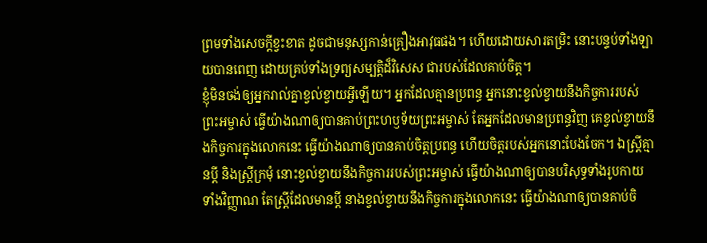ព្រមទាំងសេចក្ដីខ្វះខាត ដូចជាមនុស្សកាន់គ្រឿងអាវុធផង។ ហើយដោយសារតម្រិះ នោះបន្ទប់ទាំងឡាយបានពេញ ដោយគ្រប់ទាំងទ្រព្យសម្បត្តិដ៏វិសេស ជារបស់ដែលគាប់ចិត្ត។
ខ្ញុំមិនចង់ឲ្យអ្នករាល់គ្នាខ្វល់ខ្វាយអ្វីឡើយ។ អ្នកដែលគ្មានប្រពន្ធ អ្នកនោះខ្វល់ខ្វាយនឹងកិច្ចការរបស់ព្រះអម្ចាស់ ធ្វើយ៉ាងណាឲ្យបានគាប់ព្រះហឫទ័យព្រះអម្ចាស់ តែអ្នកដែលមានប្រពន្ធវិញ គេខ្វល់ខ្វាយនឹងកិច្ចការក្នុងលោកនេះ ធ្វើយ៉ាងណាឲ្យបានគាប់ចិត្តប្រពន្ធ ហើយចិត្តរបស់អ្នកនោះបែងចែក។ ឯស្ត្រីគ្មានប្តី និងស្ត្រីក្រមុំ នោះខ្វល់ខ្វាយនឹងកិច្ចការរបស់ព្រះអម្ចាស់ ធ្វើយ៉ាងណាឲ្យបានបរិសុទ្ធទាំងរូបកាយ ទាំងវិញ្ញាណ តែស្ត្រីដែលមានប្តី នាងខ្វល់ខ្វាយនឹងកិច្ចការក្នុងលោកនេះ ធ្វើយ៉ាងណាឲ្យបានគាប់ចិ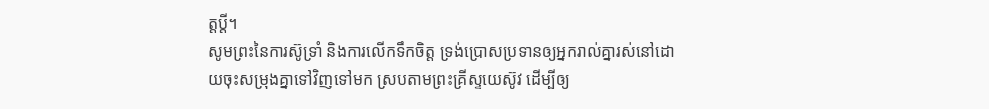ត្តប្តី។
សូមព្រះនៃការស៊ូទ្រាំ និងការលើកទឹកចិត្ត ទ្រង់ប្រោសប្រទានឲ្យអ្នករាល់គ្នារស់នៅដោយចុះសម្រុងគ្នាទៅវិញទៅមក ស្របតាមព្រះគ្រីស្ទយេស៊ូវ ដើម្បីឲ្យ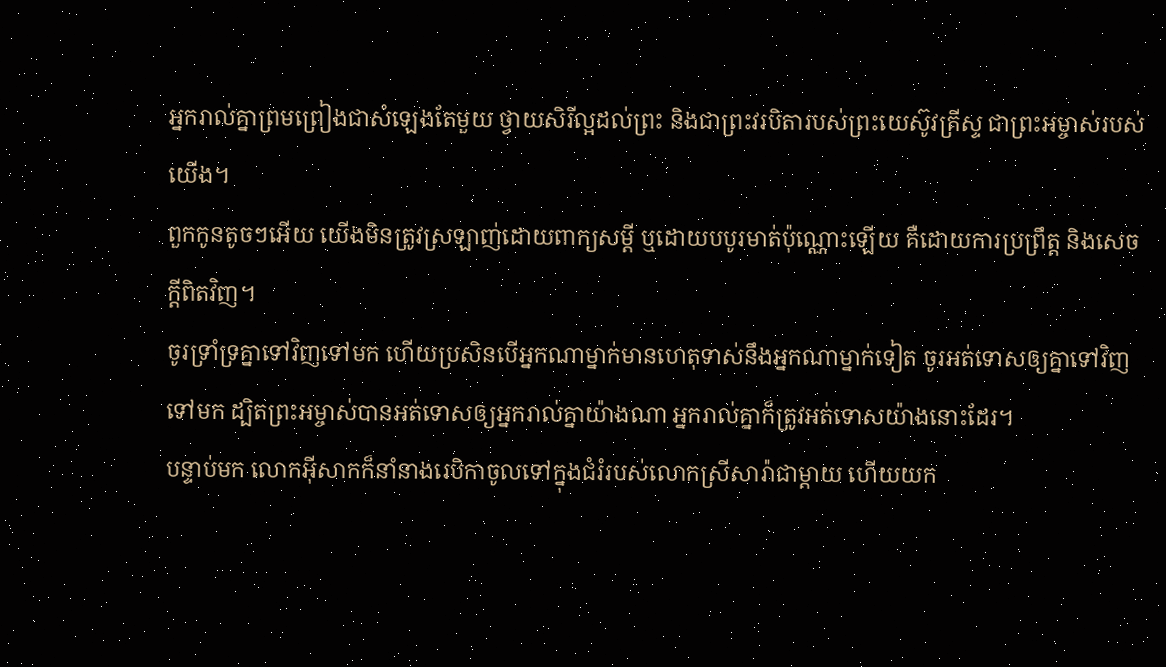អ្នករាល់គ្នាព្រមព្រៀងជាសំឡេងតែមួយ ថ្វាយសិរីល្អដល់ព្រះ និងជាព្រះវរបិតារបស់ព្រះយេស៊ូវគ្រីស្ទ ជាព្រះអម្ចាស់របស់យើង។
ពួកកូនតូចៗអើយ យើងមិនត្រូវស្រឡាញ់ដោយពាក្យសម្ដី ឬដោយបបូរមាត់ប៉ុណ្ណោះឡើយ គឺដោយការប្រព្រឹត្ត និងសេចក្ដីពិតវិញ។
ចូរទ្រាំទ្រគ្នាទៅវិញទៅមក ហើយប្រសិនបើអ្នកណាម្នាក់មានហេតុទាស់នឹងអ្នកណាម្នាក់ទៀត ចូរអត់ទោសឲ្យគ្នាទៅវិញទៅមក ដ្បិតព្រះអម្ចាស់បានអត់ទោសឲ្យអ្នករាល់គ្នាយ៉ាងណា អ្នករាល់គ្នាក៏ត្រូវអត់ទោសយ៉ាងនោះដែរ។
បន្ទាប់មក លោកអ៊ីសាកក៏នាំនាងរេបិកាចូលទៅក្នុងជំរំរបស់លោកស្រីសារ៉ាជាម្តាយ ហើយយក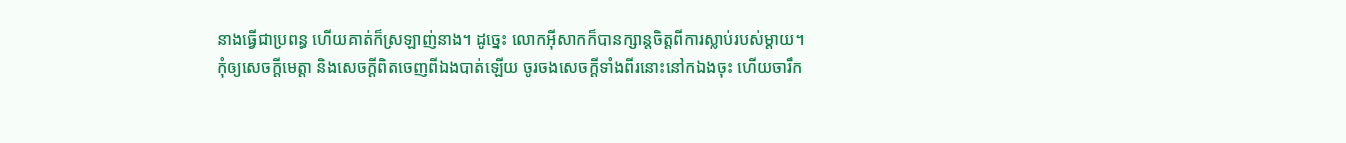នាងធ្វើជាប្រពន្ធ ហើយគាត់ក៏ស្រឡាញ់នាង។ ដូច្នេះ លោកអ៊ីសាកក៏បានក្សាន្តចិត្តពីការស្លាប់របស់ម្តាយ។
កុំឲ្យសេចក្ដីមេត្តា និងសេចក្ដីពិតចេញពីឯងបាត់ឡើយ ចូរចងសេចក្ដីទាំងពីរនោះនៅកឯងចុះ ហើយចារឹក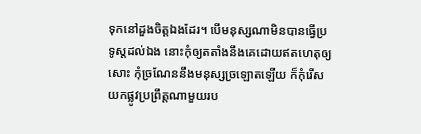ទុកនៅដួងចិត្តឯងដែរ។ បើមនុស្សណាមិនបានធ្វើប្រទូស្តដល់ឯង នោះកុំឲ្យតតាំងនឹងគេដោយឥតហេតុឲ្យសោះ កុំច្រណែននឹងមនុស្សច្រឡោតឡើយ ក៏កុំរើសយកផ្លូវប្រព្រឹត្តណាមួយរប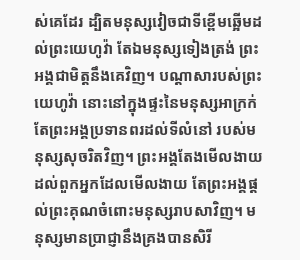ស់គេដែរ ដ្បិតមនុស្សវៀចជាទីខ្ពើមឆ្អើមដល់ព្រះយេហូវ៉ា តែឯមនុស្សទៀងត្រង់ ព្រះអង្គជាមិត្តនឹងគេវិញ។ បណ្ដាសារបស់ព្រះយេហូវ៉ា នោះនៅក្នុងផ្ទះនៃមនុស្សអាក្រក់ តែព្រះអង្គប្រទានពរដល់ទីលំនៅ របស់មនុស្សសុចរិតវិញ។ ព្រះអង្គតែងមើលងាយ ដល់ពួកអ្នកដែលមើលងាយ តែព្រះអង្គផ្តល់ព្រះគុណចំពោះមនុស្សរាបសាវិញ។ មនុស្សមានប្រាជ្ញានឹងគ្រងបានសិរី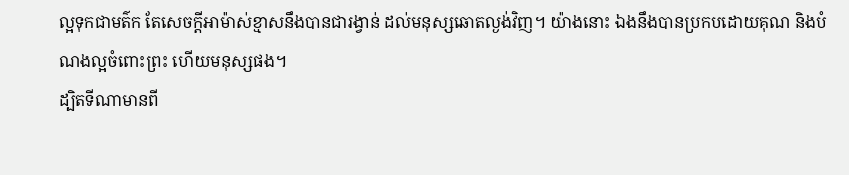ល្អទុកជាមត៌ក តែសេចក្ដីអាម៉ាស់ខ្មាសនឹងបានជារង្វាន់ ដល់មនុស្សឆោតល្ងង់វិញ។ យ៉ាងនោះ ឯងនឹងបានប្រកបដោយគុណ និងបំណងល្អចំពោះព្រះ ហើយមនុស្សផង។
ដ្បិតទីណាមានពី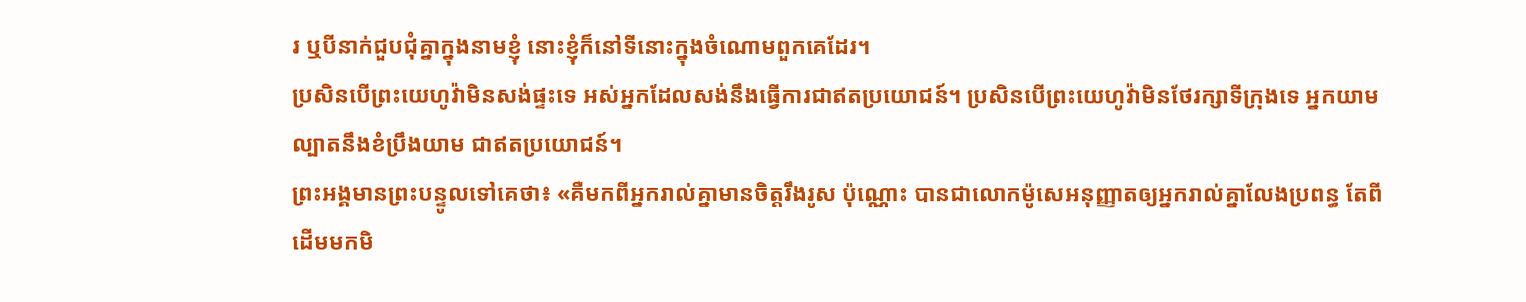រ ឬបីនាក់ជួបជុំគ្នាក្នុងនាមខ្ញុំ នោះខ្ញុំក៏នៅទីនោះក្នុងចំណោមពួកគេដែរ។
ប្រសិនបើព្រះយេហូវ៉ាមិនសង់ផ្ទះទេ អស់អ្នកដែលសង់នឹងធ្វើការជាឥតប្រយោជន៍។ ប្រសិនបើព្រះយេហូវ៉ាមិនថែរក្សាទីក្រុងទេ អ្នកយាមល្បាតនឹងខំប្រឹងយាម ជាឥតប្រយោជន៍។
ព្រះអង្គមានព្រះបន្ទូលទៅគេថា៖ «គឺមកពីអ្នករាល់គ្នាមានចិត្តរឹងរូស ប៉ុណ្ណោះ បានជាលោកម៉ូសេអនុញ្ញាតឲ្យអ្នករាល់គ្នាលែងប្រពន្ធ តែពីដើមមកមិ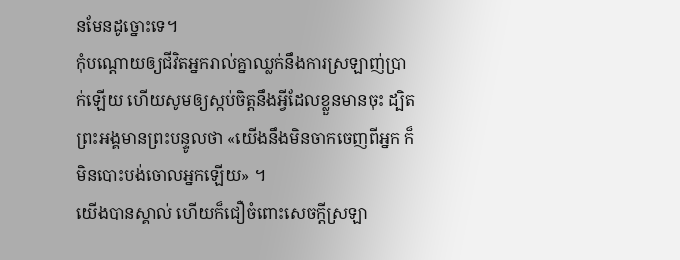នមែនដូច្នោះទេ។
កុំបណ្ដោយឲ្យជីវិតអ្នករាល់គ្នាឈ្លក់នឹងការស្រឡាញ់ប្រាក់ឡើយ ហើយសូមឲ្យស្កប់ចិត្តនឹងអ្វីដែលខ្លួនមានចុះ ដ្បិតព្រះអង្គមានព្រះបន្ទូលថា «យើងនឹងមិនចាកចេញពីអ្នក ក៏មិនបោះបង់ចោលអ្នកឡើយ» ។
យើងបានស្គាល់ ហើយក៏ជឿចំពោះសេចក្ដីស្រឡា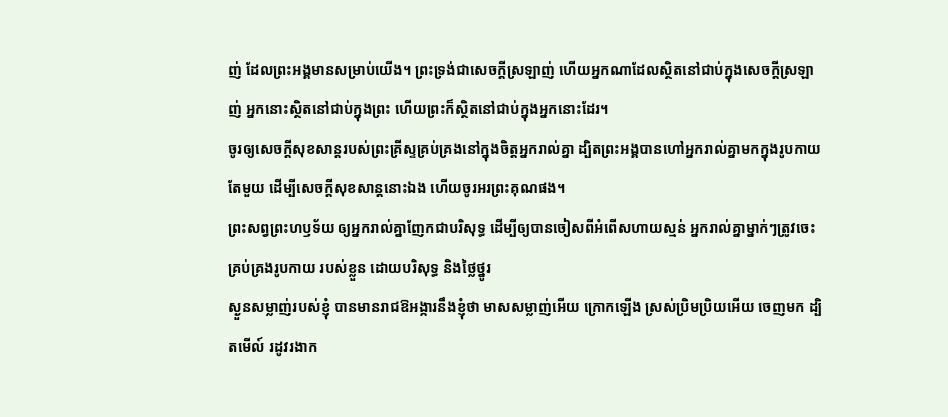ញ់ ដែលព្រះអង្គមានសម្រាប់យើង។ ព្រះទ្រង់ជាសេចក្ដីស្រឡាញ់ ហើយអ្នកណាដែលស្ថិតនៅជាប់ក្នុងសេចក្ដីស្រឡាញ់ អ្នកនោះស្ថិតនៅជាប់ក្នុងព្រះ ហើយព្រះក៏ស្ថិតនៅជាប់ក្នុងអ្នកនោះដែរ។
ចូរឲ្យសេចក្តីសុខសាន្តរបស់ព្រះគ្រីស្ទគ្រប់គ្រងនៅក្នុងចិត្តអ្នករាល់គ្នា ដ្បិតព្រះអង្គបានហៅអ្នករាល់គ្នាមកក្នុងរូបកាយតែមួយ ដើម្បីសេចក្ដីសុខសាន្តនោះឯង ហើយចូរអរព្រះគុណផង។
ព្រះសព្វព្រះហឫទ័យ ឲ្យអ្នករាល់គ្នាញែកជាបរិសុទ្ធ ដើម្បីឲ្យបានចៀសពីអំពើសហាយស្មន់ អ្នករាល់គ្នាម្នាក់ៗត្រូវចេះគ្រប់គ្រងរូបកាយ របស់ខ្លួន ដោយបរិសុទ្ធ និងថ្លៃថ្នូរ
ស្ងួនសម្លាញ់របស់ខ្ញុំ បានមានរាជឱអង្ការនឹងខ្ញុំថា មាសសម្លាញ់អើយ ក្រោកឡើង ស្រស់ប្រិមប្រិយអើយ ចេញមក ដ្បិតមើល៍ រដូវរងាក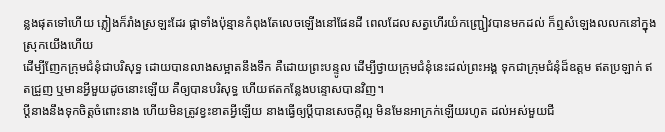ន្លងផុតទៅហើយ ភ្លៀងក៏រាំងស្រឡះដែរ ផ្កាទាំងប៉ុន្មានកំពុងតែលេចឡើងនៅផែនដី ពេលដែលសត្វហើរយំកញ្ជ្រៀវបានមកដល់ ក៏ឮសំឡេងលលកនៅក្នុងស្រុកយើងហើយ
ដើម្បីញែកក្រុមជំនុំជាបរិសុទ្ធ ដោយបានលាងសម្អាតនឹងទឹក គឺដោយព្រះបន្ទូល ដើម្បីថ្វាយក្រុមជំនុំនេះដល់ព្រះអង្គ ទុកជាក្រុមជំនុំដ៏ឧត្តម ឥតប្រឡាក់ ឥតជ្រួញ ឬមានអ្វីមួយដូចនោះឡើយ គឺឲ្យបានបរិសុទ្ធ ហើយឥតកន្លែងបន្ទោសបានវិញ។
ប្តីនាងនឹងទុកចិត្តចំពោះនាង ហើយមិនត្រូវខ្វះខាតអ្វីឡើយ នាងធ្វើឲ្យប្តីបានសេចក្ដីល្អ មិនមែនអាក្រក់ឡើយរហូត ដល់អស់មួយជី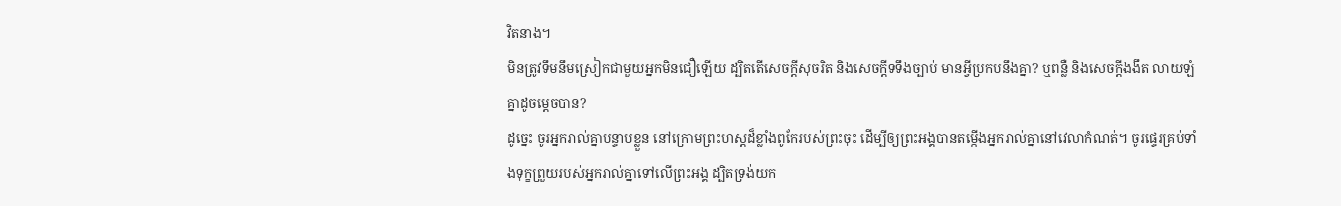វិតនាង។
មិនត្រូវទឹមនឹមស្រៀកជាមួយអ្នកមិនជឿឡើយ ដ្បិតតើសេចក្តីសុចរិត និងសេចក្ដីទទឹងច្បាប់ មានអ្វីប្រកបនឹងគ្នា? ឬពន្លឺ និងសេចក្ដីងងឹត លាយឡំគ្នាដូចម្តេចបាន?
ដូច្នេះ ចូរអ្នករាល់គ្នាបន្ទាបខ្លួន នៅក្រោមព្រះហស្តដ៏ខ្លាំងពូកែរបស់ព្រះចុះ ដើម្បីឲ្យព្រះអង្គបានតម្កើងអ្នករាល់គ្នានៅវេលាកំណត់។ ចូរផ្ទេរគ្រប់ទាំងទុក្ខព្រួយរបស់អ្នករាល់គ្នាទៅលើព្រះអង្គ ដ្បិតទ្រង់យក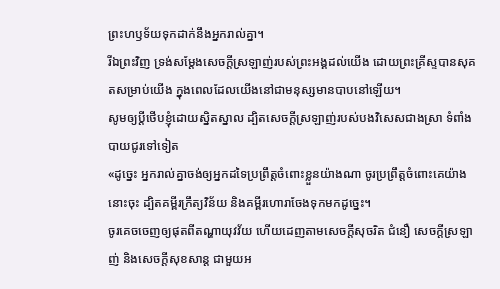ព្រះហឫទ័យទុកដាក់នឹងអ្នករាល់គ្នា។
រីឯព្រះវិញ ទ្រង់សម្ដែងសេចក្តីស្រឡាញ់របស់ព្រះអង្គដល់យើង ដោយព្រះគ្រីស្ទបានសុគតសម្រាប់យើង ក្នុងពេលដែលយើងនៅជាមនុស្សមានបាបនៅឡើយ។
សូមឲ្យប្តីថើបខ្ញុំដោយស្និតស្នាល ដ្បិតសេចក្ដីស្រឡាញ់របស់បងវិសេសជាងស្រា ទំពាំងបាយជូរទៅទៀត
«ដូច្នេះ អ្នករាល់គ្នាចង់ឲ្យអ្នកដទៃប្រព្រឹត្តចំពោះខ្លួនយ៉ាងណា ចូរប្រព្រឹត្តចំពោះគេយ៉ាងនោះចុះ ដ្បិតគម្ពីរក្រឹត្យវិន័យ និងគម្ពីរហោរាចែងទុកមកដូច្នេះ។
ចូរគេចចេញឲ្យផុតពីតណ្ហាយុវវ័យ ហើយដេញតាមសេចក្ដីសុចរិត ជំនឿ សេចក្ដីស្រឡាញ់ និងសេចក្ដីសុខសាន្ត ជាមួយអ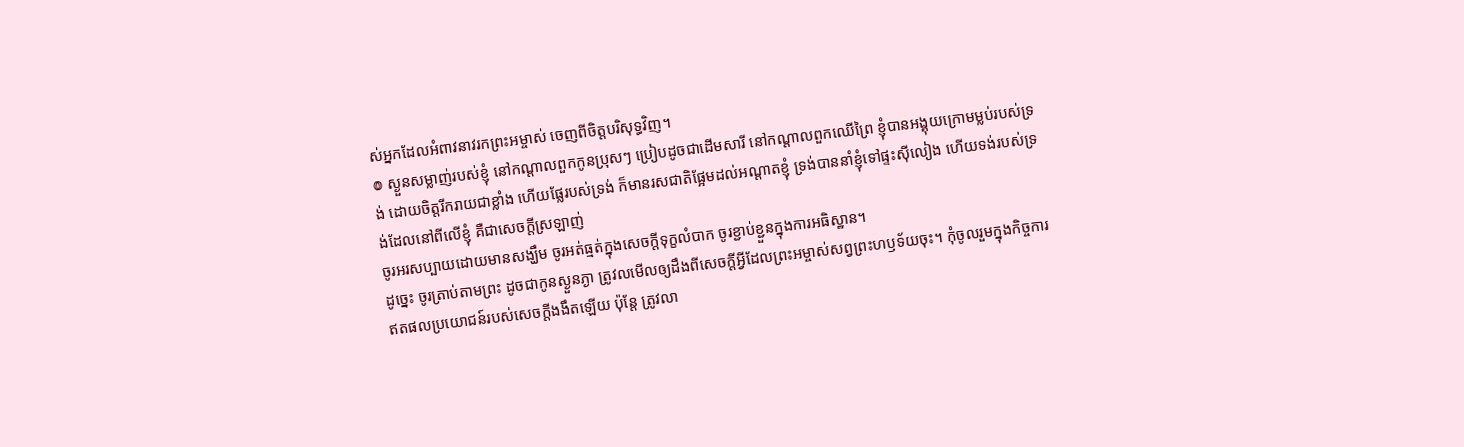ស់អ្នកដែលអំពាវនាវរកព្រះអម្ចាស់ ចេញពីចិត្តបរិសុទ្ធវិញ។
៙ ស្ងួនសម្លាញ់របស់ខ្ញុំ នៅកណ្ដាលពួកកូនប្រុសៗ ប្រៀបដូចជាដើមសារី នៅកណ្ដាលពួកឈើព្រៃ ខ្ញុំបានអង្គុយក្រោមម្លប់របស់ទ្រង់ ដោយចិត្តរីករាយជាខ្លាំង ហើយផ្លែរបស់ទ្រង់ ក៏មានរសជាតិផ្អែមដល់អណ្ដាតខ្ញុំ ទ្រង់បាននាំខ្ញុំទៅផ្ទះស៊ីលៀង ហើយទង់របស់ទ្រង់ដែលនៅពីលើខ្ញុំ គឺជាសេចក្ដីស្រឡាញ់
ចូរអរសប្បាយដោយមានសង្ឃឹម ចូរអត់ធ្មត់ក្នុងសេចក្តីទុក្ខលំបាក ចូរខ្ជាប់ខ្ជួនក្នុងការអធិស្ឋាន។
ដូច្នេះ ចូរត្រាប់តាមព្រះ ដូចជាកូនស្ងួនភ្ងា ត្រូវលមើលឲ្យដឹងពីសេចក្តីអ្វីដែលព្រះអម្ចាស់សព្វព្រះហឫទ័យចុះ។ កុំចូលរួមក្នុងកិច្ចការឥតផលប្រយោជន៍របស់សេចក្តីងងឹតឡើយ ប៉ុន្តែ ត្រូវលា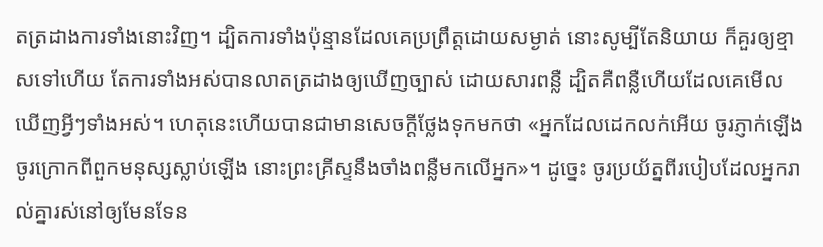តត្រដាងការទាំងនោះវិញ។ ដ្បិតការទាំងប៉ុន្មានដែលគេប្រព្រឹត្តដោយសម្ងាត់ នោះសូម្បីតែនិយាយ ក៏គួរឲ្យខ្មាសទៅហើយ តែការទាំងអស់បានលាតត្រដាងឲ្យឃើញច្បាស់ ដោយសារពន្លឺ ដ្បិតគឺពន្លឺហើយដែលគេមើលឃើញអ្វីៗទាំងអស់។ ហេតុនេះហើយបានជាមានសេចក្ដីថ្លែងទុកមកថា «អ្នកដែលដេកលក់អើយ ចូរភ្ញាក់ឡើង ចូរក្រោកពីពួកមនុស្សស្លាប់ឡើង នោះព្រះគ្រីស្ទនឹងចាំងពន្លឺមកលើអ្នក»។ ដូច្នេះ ចូរប្រយ័ត្នពីរបៀបដែលអ្នករាល់គ្នារស់នៅឲ្យមែនទែន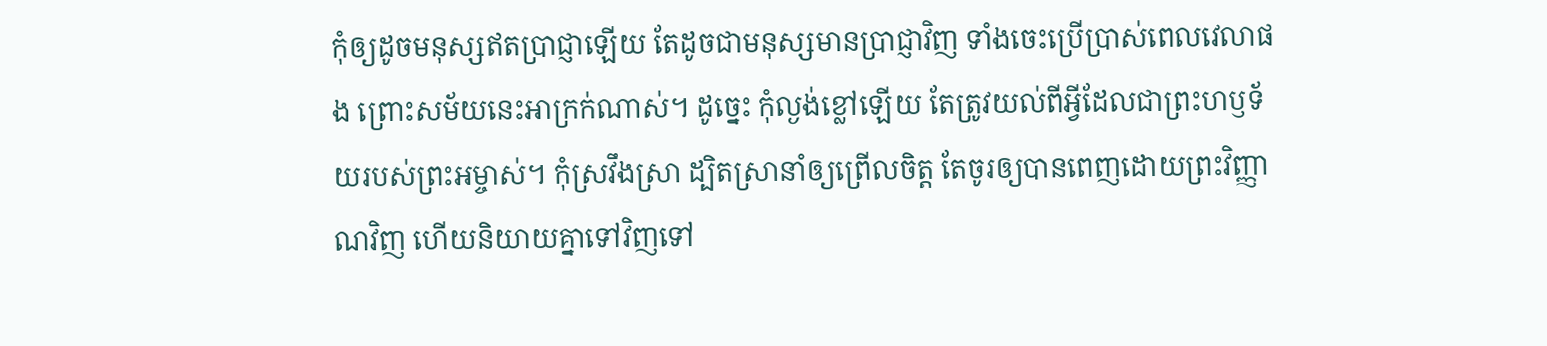កុំឲ្យដូចមនុស្សឥតប្រាជ្ញាឡើយ តែដូចជាមនុស្សមានប្រាជ្ញាវិញ ទាំងចេះប្រើប្រាស់ពេលវេលាផង ព្រោះសម័យនេះអាក្រក់ណាស់។ ដូច្នេះ កុំល្ងង់ខ្លៅឡើយ តែត្រូវយល់ពីអ្វីដែលជាព្រះហឫទ័យរបស់ព្រះអម្ចាស់។ កុំស្រវឹងស្រា ដ្បិតស្រានាំឲ្យព្រើលចិត្ត តែចូរឲ្យបានពេញដោយព្រះវិញ្ញាណវិញ ហើយនិយាយគ្នាទៅវិញទៅ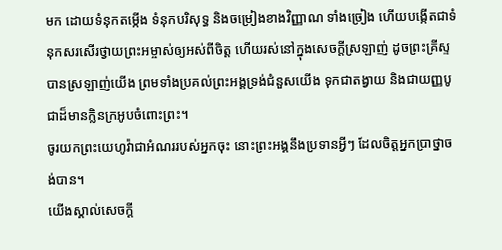មក ដោយទំនុកតម្កើង ទំនុកបរិសុទ្ធ និងចម្រៀងខាងវិញ្ញាណ ទាំងច្រៀង ហើយបង្កើតជាទំនុកសរសើរថ្វាយព្រះអម្ចាស់ឲ្យអស់ពីចិត្ត ហើយរស់នៅក្នុងសេចក្តីស្រឡាញ់ ដូចព្រះគ្រីស្ទបានស្រឡាញ់យើង ព្រមទាំងប្រគល់ព្រះអង្គទ្រង់ជំនួសយើង ទុកជាតង្វាយ និងជាយញ្ញបូជាដ៏មានក្លិនក្រអូបចំពោះព្រះ។
ចូរយកព្រះយេហូវ៉ាជាអំណររបស់អ្នកចុះ នោះព្រះអង្គនឹងប្រទានអ្វីៗ ដែលចិត្តអ្នកប្រាថ្នាចង់បាន។
យើងស្គាល់សេចក្ដី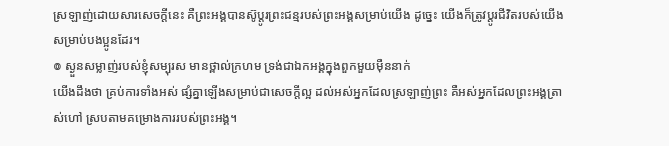ស្រឡាញ់ដោយសារសេចក្ដីនេះ គឺព្រះអង្គបានស៊ូប្តូរព្រះជន្មរបស់ព្រះអង្គសម្រាប់យើង ដូច្នេះ យើងក៏ត្រូវប្តូរជីវិតរបស់យើងសម្រាប់បងប្អូនដែរ។
៙ ស្ងួនសម្លាញ់របស់ខ្ញុំសម្បុរស មានថ្ពាល់ក្រហម ទ្រង់ជាឯកអង្គក្នុងពួកមួយម៉ឺននាក់
យើងដឹងថា គ្រប់ការទាំងអស់ ផ្សំគ្នាឡើងសម្រាប់ជាសេចក្តីល្អ ដល់អស់អ្នកដែលស្រឡាញ់ព្រះ គឺអស់អ្នកដែលព្រះអង្គត្រាស់ហៅ ស្របតាមគម្រោងការរបស់ព្រះអង្គ។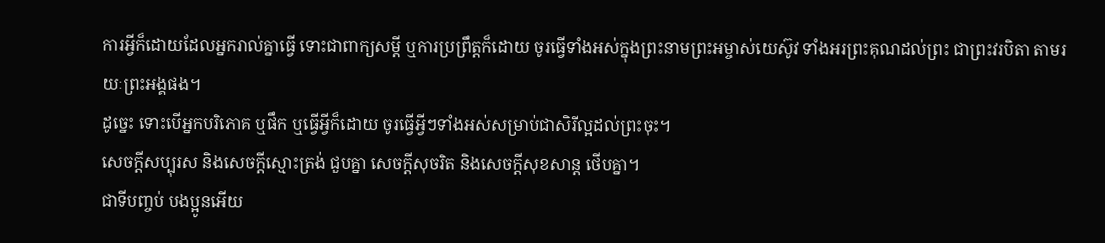ការអ្វីក៏ដោយដែលអ្នករាល់គ្នាធ្វើ ទោះជាពាក្យសម្ដី ឬការប្រព្រឹត្តក៏ដោយ ចូរធ្វើទាំងអស់ក្នុងព្រះនាមព្រះអម្ចាស់យេស៊ូវ ទាំងអរព្រះគុណដល់ព្រះ ជាព្រះវរបិតា តាមរយៈព្រះអង្គផង។
ដូច្នេះ ទោះបើអ្នកបរិភោគ ឬផឹក ឬធ្វើអ្វីក៏ដោយ ចូរធ្វើអ្វីៗទាំងអស់សម្រាប់ជាសិរីល្អដល់ព្រះចុះ។
សេចក្ដីសប្បុរស និងសេចក្ដីស្មោះត្រង់ ជួបគ្នា សេចក្ដីសុចរិត និងសេចក្ដីសុខសាន្ត ថើបគ្នា។
ជាទីបញ្ចប់ បងប្អូនអើយ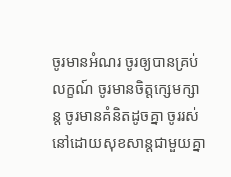ចូរមានអំណរ ចូរឲ្យបានគ្រប់លក្ខណ៍ ចូរមានចិត្តក្សេមក្សាន្ត ចូរមានគំនិតដូចគ្នា ចូររស់នៅដោយសុខសាន្តជាមួយគ្នា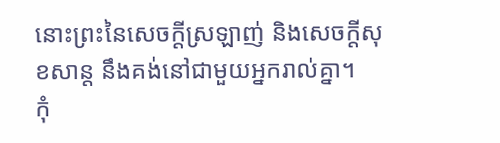នោះព្រះនៃសេចក្តីស្រឡាញ់ និងសេចក្តីសុខសាន្ត នឹងគង់នៅជាមួយអ្នករាល់គ្នា។
កុំ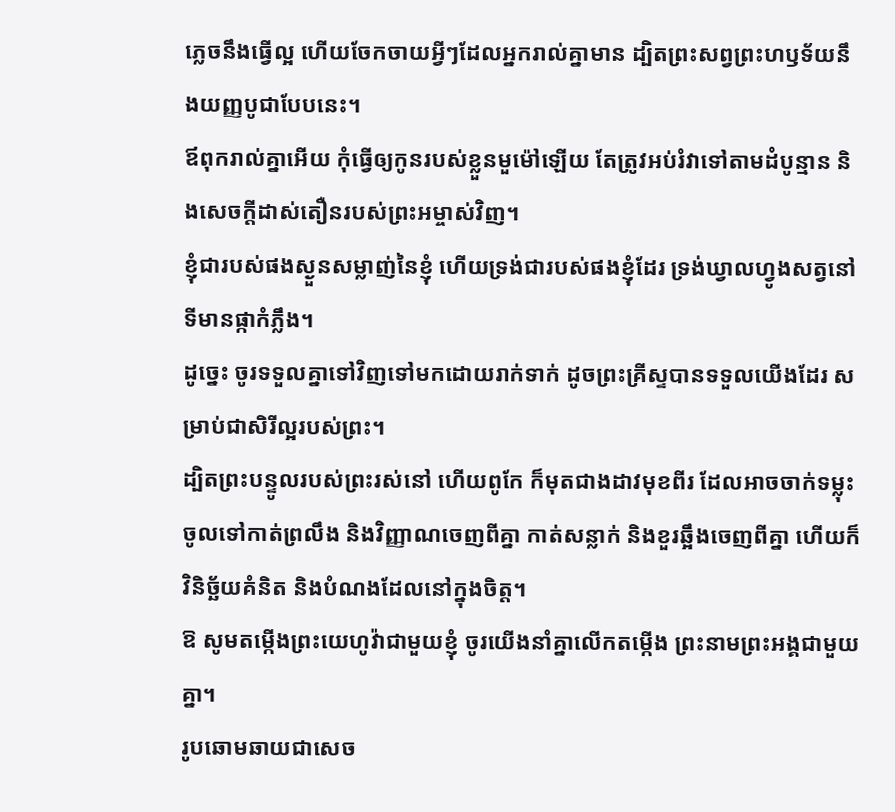ភ្លេចនឹងធ្វើល្អ ហើយចែកចាយអ្វីៗដែលអ្នករាល់គ្នាមាន ដ្បិតព្រះសព្វព្រះហឫទ័យនឹងយញ្ញបូជាបែបនេះ។
ឪពុករាល់គ្នាអើយ កុំធ្វើឲ្យកូនរបស់ខ្លួនមួម៉ៅឡើយ តែត្រូវអប់រំវាទៅតាមដំបូន្មាន និងសេចក្តីដាស់តឿនរបស់ព្រះអម្ចាស់វិញ។
ខ្ញុំជារបស់ផងស្ងួនសម្លាញ់នៃខ្ញុំ ហើយទ្រង់ជារបស់ផងខ្ញុំដែរ ទ្រង់ឃ្វាលហ្វូងសត្វនៅទីមានផ្កាកំភ្លឹង។
ដូច្នេះ ចូរទទួលគ្នាទៅវិញទៅមកដោយរាក់ទាក់ ដូចព្រះគ្រីស្ទបានទទួលយើងដែរ សម្រាប់ជាសិរីល្អរបស់ព្រះ។
ដ្បិតព្រះបន្ទូលរបស់ព្រះរស់នៅ ហើយពូកែ ក៏មុតជាងដាវមុខពីរ ដែលអាចចាក់ទម្លុះចូលទៅកាត់ព្រលឹង និងវិញ្ញាណចេញពីគ្នា កាត់សន្លាក់ និងខួរឆ្អឹងចេញពីគ្នា ហើយក៏វិនិច្ឆ័យគំនិត និងបំណងដែលនៅក្នុងចិត្ត។
ឱ សូមតម្កើងព្រះយេហូវ៉ាជាមួយខ្ញុំ ចូរយើងនាំគ្នាលើកតម្កើង ព្រះនាមព្រះអង្គជាមួយគ្នា។
រូបឆោមឆាយជាសេច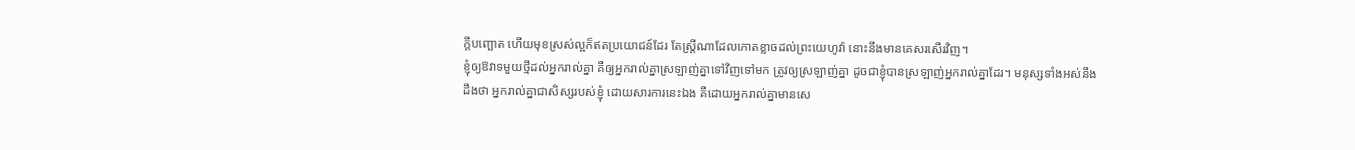ក្ដីបញ្ឆោត ហើយមុខស្រស់ល្អក៏ឥតប្រយោជន៍ដែរ តែស្ត្រីណាដែលកោតខ្លាចដល់ព្រះយេហូវ៉ា នោះនឹងមានគេសរសើរវិញ។
ខ្ញុំឲ្យឱវាទមួយថ្មីដល់អ្នករាល់គ្នា គឺឲ្យអ្នករាល់គ្នាស្រឡាញ់គ្នាទៅវិញទៅមក ត្រូវឲ្យស្រឡាញ់គ្នា ដូចជាខ្ញុំបានស្រឡាញ់អ្នករាល់គ្នាដែរ។ មនុស្សទាំងអស់នឹងដឹងថា អ្នករាល់គ្នាជាសិស្សរបស់ខ្ញុំ ដោយសារការនេះឯង គឺដោយអ្នករាល់គ្នាមានសេ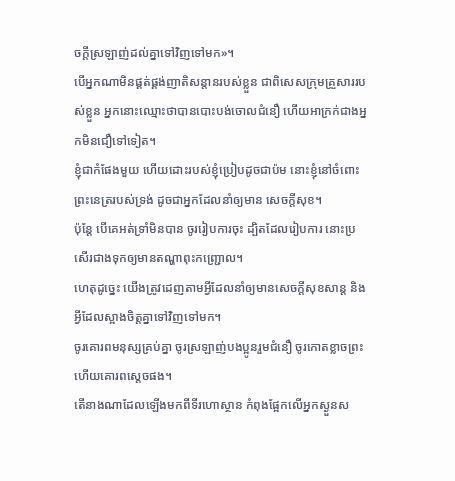ចក្តីស្រឡាញ់ដល់គ្នាទៅវិញទៅមក»។
បើអ្នកណាមិនផ្គត់ផ្គង់ញាតិសន្តានរបស់ខ្លួន ជាពិសេសក្រុមគ្រួសាររបស់ខ្លួន អ្នកនោះឈ្មោះថាបានបោះបង់ចោលជំនឿ ហើយអាក្រក់ជាងអ្នកមិនជឿទៅទៀត។
ខ្ញុំជាកំផែងមួយ ហើយដោះរបស់ខ្ញុំប្រៀបដូចជាប៉ម នោះខ្ញុំនៅចំពោះព្រះនេត្ររបស់ទ្រង់ ដូចជាអ្នកដែលនាំឲ្យមាន សេចក្ដីសុខ។
ប៉ុន្តែ បើគេអត់ទ្រាំមិនបាន ចូររៀបការចុះ ដ្បិតដែលរៀបការ នោះប្រសើរជាងទុកឲ្យមានតណ្ហាពុះកញ្ជ្រោល។
ហេតុដូច្នេះ យើងត្រូវដេញតាមអ្វីដែលនាំឲ្យមានសេចក្ដីសុខសាន្ត និងអ្វីដែលស្អាងចិត្តគ្នាទៅវិញទៅមក។
ចូរគោរពមនុស្សគ្រប់គ្នា ចូរស្រឡាញ់បងប្អូនរួមជំនឿ ចូរកោតខ្លាចព្រះ ហើយគោរពស្តេចផង។
តើនាងណាដែលឡើងមកពីទីរហោស្ថាន កំពុងផ្អែកលើអ្នកស្ងួនស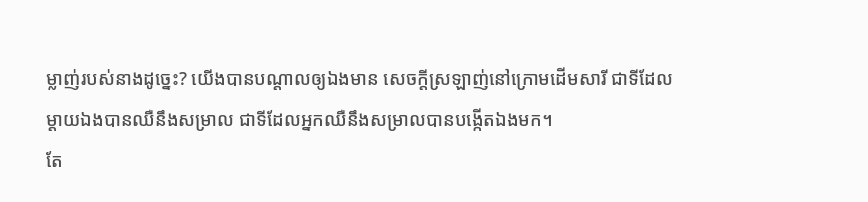ម្លាញ់របស់នាងដូច្នេះ? យើងបានបណ្ដាលឲ្យឯងមាន សេចក្ដីស្រឡាញ់នៅក្រោមដើមសារី ជាទីដែលម្តាយឯងបានឈឺនឹងសម្រាល ជាទីដែលអ្នកឈឺនឹងសម្រាលបានបង្កើតឯងមក។
តែ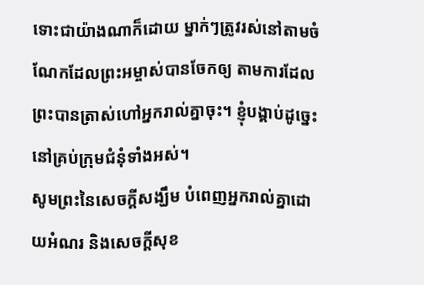ទោះជាយ៉ាងណាក៏ដោយ ម្នាក់ៗត្រូវរស់នៅតាមចំណែកដែលព្រះអម្ចាស់បានចែកឲ្យ តាមការដែលព្រះបានត្រាស់ហៅអ្នករាល់គ្នាចុះ។ ខ្ញុំបង្គាប់ដូច្នេះនៅគ្រប់ក្រុមជំនុំទាំងអស់។
សូមព្រះនៃសេចក្តីសង្ឃឹម បំពេញអ្នករាល់គ្នាដោយអំណរ និងសេចក្តីសុខ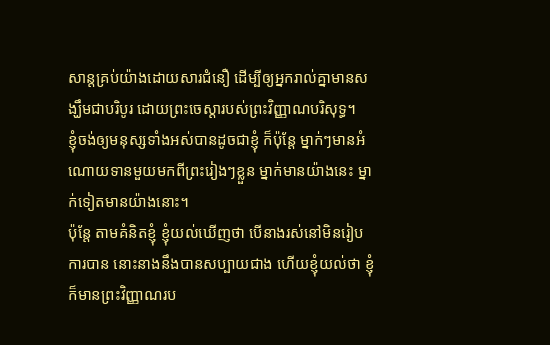សាន្តគ្រប់យ៉ាងដោយសារជំនឿ ដើម្បីឲ្យអ្នករាល់គ្នាមានសង្ឃឹមជាបរិបូរ ដោយព្រះចេស្តារបស់ព្រះវិញ្ញាណបរិសុទ្ធ។
ខ្ញុំចង់ឲ្យមនុស្សទាំងអស់បានដូចជាខ្ញុំ ក៏ប៉ុន្តែ ម្នាក់ៗមានអំណោយទានមួយមកពីព្រះរៀងៗខ្លួន ម្នាក់មានយ៉ាងនេះ ម្នាក់ទៀតមានយ៉ាងនោះ។
ប៉ុន្តែ តាមគំនិតខ្ញុំ ខ្ញុំយល់ឃើញថា បើនាងរស់នៅមិនរៀបការបាន នោះនាងនឹងបានសប្បាយជាង ហើយខ្ញុំយល់ថា ខ្ញុំក៏មានព្រះវិញ្ញាណរប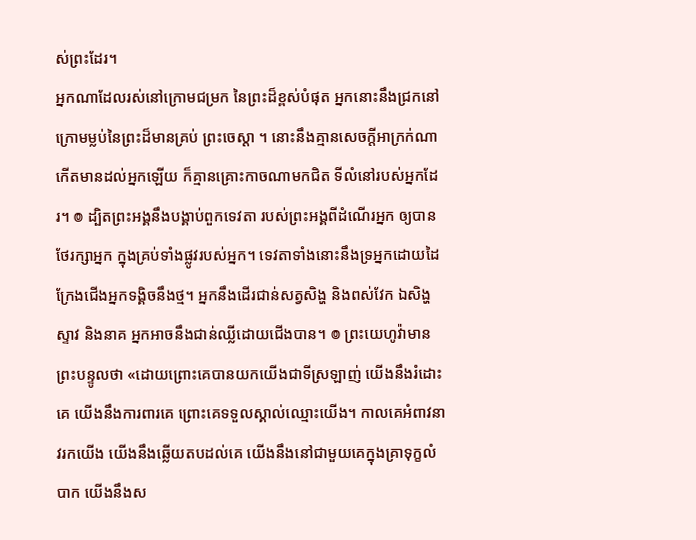ស់ព្រះដែរ។
អ្នកណាដែលរស់នៅក្រោមជម្រក នៃព្រះដ៏ខ្ពស់បំផុត អ្នកនោះនឹងជ្រកនៅក្រោមម្លប់នៃព្រះដ៏មានគ្រប់ ព្រះចេស្តា ។ នោះនឹងគ្មានសេចក្ដីអាក្រក់ណា កើតមានដល់អ្នកឡើយ ក៏គ្មានគ្រោះកាចណាមកជិត ទីលំនៅរបស់អ្នកដែរ។ ៙ ដ្បិតព្រះអង្គនឹងបង្គាប់ពួកទេវតា របស់ព្រះអង្គពីដំណើរអ្នក ឲ្យបានថែរក្សាអ្នក ក្នុងគ្រប់ទាំងផ្លូវរបស់អ្នក។ ទេវតាទាំងនោះនឹងទ្រអ្នកដោយដៃ ក្រែងជើងអ្នកទង្គិចនឹងថ្ម។ អ្នកនឹងដើរជាន់សត្វសិង្ហ និងពស់វែក ឯសិង្ហស្ទាវ និងនាគ អ្នកអាចនឹងជាន់ឈ្លីដោយជើងបាន។ ៙ ព្រះយេហូវ៉ាមានព្រះបន្ទូលថា «ដោយព្រោះគេបានយកយើងជាទីស្រឡាញ់ យើងនឹងរំដោះគេ យើងនឹងការពារគេ ព្រោះគេទទួលស្គាល់ឈ្មោះយើង។ កាលគេអំពាវនាវរកយើង យើងនឹងឆ្លើយតបដល់គេ យើងនឹងនៅជាមួយគេក្នុងគ្រាទុក្ខលំបាក យើងនឹងស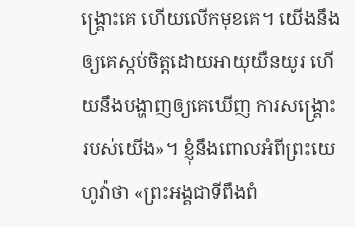ង្គ្រោះគេ ហើយលើកមុខគេ។ យើងនឹងឲ្យគេស្កប់ចិត្តដោយអាយុយឺនយូរ ហើយនឹងបង្ហាញឲ្យគេឃើញ ការសង្គ្រោះរបស់យើង»។ ខ្ញុំនឹងពោលអំពីព្រះយេហូវ៉ាថា «ព្រះអង្គជាទីពឹងពំ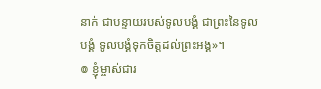នាក់ ជាបន្ទាយរបស់ទូលបង្គំ ជាព្រះនៃទូលបង្គំ ទូលបង្គំទុកចិត្តដល់ព្រះអង្គ»។
៙ ខ្ញុំម្ចាស់ជារ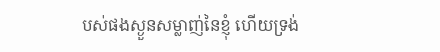បស់ផងស្ងួនសម្លាញ់នៃខ្ញុំ ហើយទ្រង់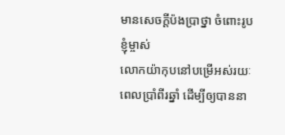មានសេចក្ដីប៉ងប្រាថ្នា ចំពោះរូបខ្ញុំម្ចាស់
លោកយ៉ាកុបនៅបម្រើអស់រយៈពេលប្រាំពីរឆ្នាំ ដើម្បីឲ្យបាននា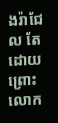ងរ៉ាជែល តែដោយព្រោះលោក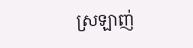ស្រឡាញ់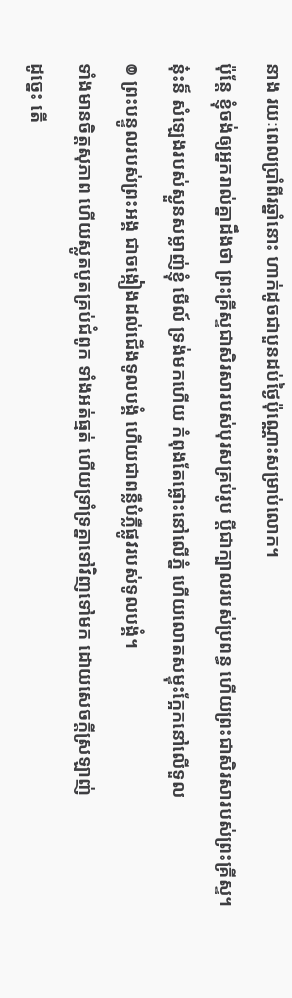នាង រយៈពេលប្រាំពីរឆ្នាំនោះ ហាក់ដូចជាបួនដប់ថ្ងៃប៉ុណ្ណោះសម្រាប់លោក។
ប៉ុន្តែ ខ្ញុំចង់ឲ្យអ្នករាល់គ្នាដឹងថា ព្រះគ្រីស្ទជាសិរសារបស់បុរសគ្រប់រូប ប្ដីជាក្បាលរបស់ប្រពន្ធ ហើយព្រះជាសិរសារបស់ព្រះគ្រីស្ទ។
ន៎ុះន៏ សំឡេងរបស់ស្ងួនសម្លាញ់ខ្ញុំ មើល៍ ទ្រង់មកហើយ កំពុងតែផ្លោះនៅលើភ្នំ ហើយលោតសម្ទុះក្អែកនៅលើទួល
៙ ព្រះបន្ទូលរបស់ព្រះអង្គ ជាចង្កៀងដល់ជើងទូលបង្គំ ហើយជាពន្លឺបំភ្លឺផ្លូវរបស់ទូលបង្គំ។
ទាំងមានចិត្តសុភាព ហើយស្លូតបូតគ្រប់ជំពូក ទាំងអត់ធ្មត់ ហើយទ្រាំទ្រគ្នាទៅវិញទៅមក ដោយសេចក្ដីស្រឡាញ់
ដូច្នេះ តើ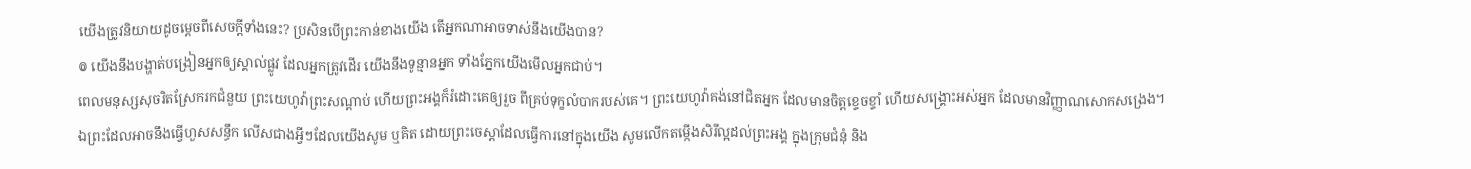យើងត្រូវនិយាយដូចម្តេចពីសេចក្តីទាំងនេះ? ប្រសិនបើព្រះកាន់ខាងយើង តើអ្នកណាអាចទាស់នឹងយើងបាន?
៙ យើងនឹងបង្ហាត់បង្រៀនអ្នកឲ្យស្គាល់ផ្លូវ ដែលអ្នកត្រូវដើរ យើងនឹងទូន្មានអ្នក ទាំងភ្នែកយើងមើលអ្នកជាប់។
ពេលមនុស្សសុចរិតស្រែករកជំនួយ ព្រះយេហូវ៉ាព្រះសណ្ដាប់ ហើយព្រះអង្គក៏រំដោះគេឲ្យរួច ពីគ្រប់ទុក្ខលំបាករបស់គេ។ ព្រះយេហូវ៉ាគង់នៅជិតអ្នក ដែលមានចិត្តខ្ទេចខ្ទាំ ហើយសង្គ្រោះអស់អ្នក ដែលមានវិញ្ញាណសោកសង្រេង។
ឯព្រះដែលអាចនឹងធ្វើហួសសន្ធឹក លើសជាងអ្វីៗដែលយើងសូម ឬគិត ដោយព្រះចេស្តាដែលធ្វើការនៅក្នុងយើង សូមលើកតម្កើងសិរីល្អដល់ព្រះអង្គ ក្នុងក្រុមជំនុំ និង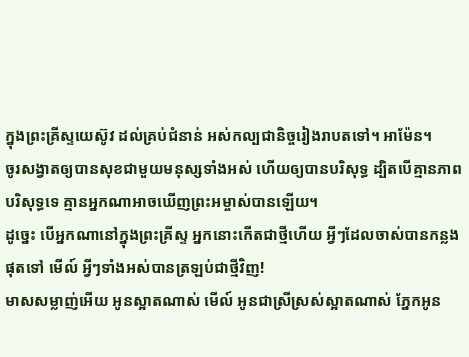ក្នុងព្រះគ្រីស្ទយេស៊ូវ ដល់គ្រប់ជំនាន់ អស់កល្បជានិច្ចរៀងរាបតទៅ។ អាម៉ែន។
ចូរសង្វាតឲ្យបានសុខជាមួយមនុស្សទាំងអស់ ហើយឲ្យបានបរិសុទ្ធ ដ្បិតបើគ្មានភាពបរិសុទ្ធទេ គ្មានអ្នកណាអាចឃើញព្រះអម្ចាស់បានឡើយ។
ដូច្នេះ បើអ្នកណានៅក្នុងព្រះគ្រីស្ទ អ្នកនោះកើតជាថ្មីហើយ អ្វីៗដែលចាស់បានកន្លងផុតទៅ មើល៍ អ្វីៗទាំងអស់បានត្រឡប់ជាថ្មីវិញ!
មាសសម្លាញ់អើយ អូនស្អាតណាស់ មើល៍ អូនជាស្រីស្រស់ស្អាតណាស់ ភ្នែកអូន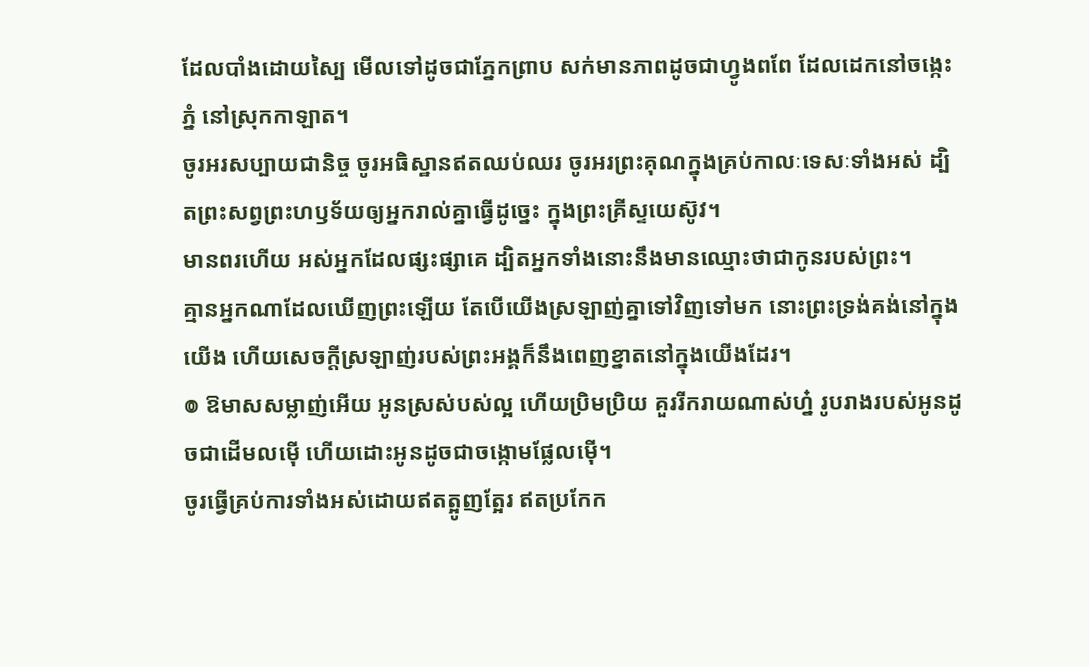ដែលបាំងដោយស្បៃ មើលទៅដូចជាភ្នែកព្រាប សក់មានភាពដូចជាហ្វូងពពែ ដែលដេកនៅចង្កេះភ្នំ នៅស្រុកកាឡាត។
ចូរអរសប្បាយជានិច្ច ចូរអធិស្ឋានឥតឈប់ឈរ ចូរអរព្រះគុណក្នុងគ្រប់កាលៈទេសៈទាំងអស់ ដ្បិតព្រះសព្វព្រះហឫទ័យឲ្យអ្នករាល់គ្នាធ្វើដូច្នេះ ក្នុងព្រះគ្រីស្ទយេស៊ូវ។
មានពរហើយ អស់អ្នកដែលផ្សះផ្សាគេ ដ្បិតអ្នកទាំងនោះនឹងមានឈ្មោះថាជាកូនរបស់ព្រះ។
គ្មានអ្នកណាដែលឃើញព្រះឡើយ តែបើយើងស្រឡាញ់គ្នាទៅវិញទៅមក នោះព្រះទ្រង់គង់នៅក្នុងយើង ហើយសេចក្ដីស្រឡាញ់របស់ព្រះអង្គក៏នឹងពេញខ្នាតនៅក្នុងយើងដែរ។
៙ ឱមាសសម្លាញ់អើយ អូនស្រស់បស់ល្អ ហើយប្រិមប្រិយ គួររីករាយណាស់ហ្ន៎ រូបរាងរបស់អូនដូចជាដើមលម៉ើ ហើយដោះអូនដូចជាចង្កោមផ្លែលម៉ើ។
ចូរធ្វើគ្រប់ការទាំងអស់ដោយឥតត្អូញត្អែរ ឥតប្រកែក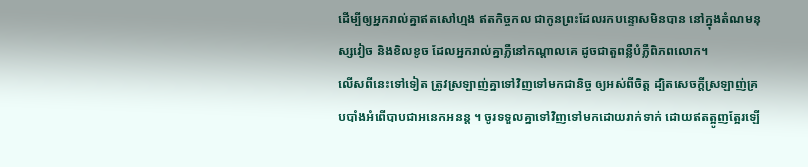ដើម្បីឲ្យអ្នករាល់គ្នាឥតសៅហ្មង ឥតកិច្ចកល ជាកូនព្រះដែលរកបន្ទោសមិនបាន នៅក្នុងតំណមនុស្សវៀច និងខិលខូច ដែលអ្នករាល់គ្នាភ្លឺនៅកណ្ដាលគេ ដូចជាតួពន្លឺបំភ្លឺពិភពលោក។
លើសពីនេះទៅទៀត ត្រូវស្រឡាញ់គ្នាទៅវិញទៅមកជានិច្ច ឲ្យអស់ពីចិត្ត ដ្បិតសេចក្តីស្រឡាញ់គ្របបាំងអំពើបាបជាអនេកអនន្ត ។ ចូរទទួលគ្នាទៅវិញទៅមកដោយរាក់ទាក់ ដោយឥតត្អូញត្អែរឡើ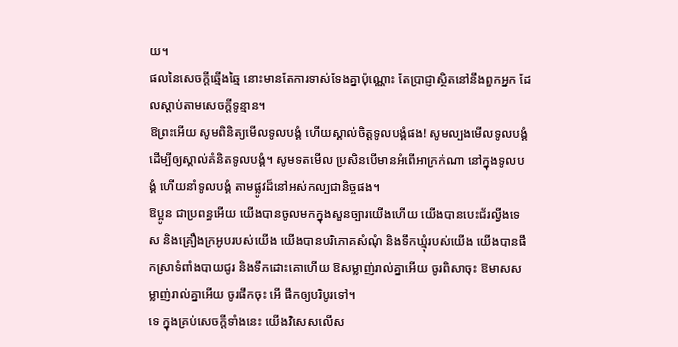យ។
ផលនៃសេចក្ដីឆ្មើងឆ្មៃ នោះមានតែការទាស់ទែងគ្នាប៉ុណ្ណោះ តែប្រាជ្ញាស្ថិតនៅនឹងពួកអ្នក ដែលស្តាប់តាមសេចក្ដីទូន្មាន។
ឱព្រះអើយ សូមពិនិត្យមើលទូលបង្គំ ហើយស្គាល់ចិត្តទូលបង្គំផង! សូមល្បងមើលទូលបង្គំ ដើម្បីឲ្យស្គាល់គំនិតទូលបង្គំ។ សូមទតមើល ប្រសិនបើមានអំពើអាក្រក់ណា នៅក្នុងទូលបង្គំ ហើយនាំទូលបង្គំ តាមផ្លូវដ៏នៅអស់កល្បជានិច្ចផង។
ឱប្អូន ជាប្រពន្ធអើយ យើងបានចូលមកក្នុងសួនច្បារយើងហើយ យើងបានបេះជ័រល្វីងទេស និងគ្រឿងក្រអូបរបស់យើង យើងបានបរិភោគសំណុំ និងទឹកឃ្មុំរបស់យើង យើងបានផឹកស្រាទំពាំងបាយជូរ និងទឹកដោះគោហើយ ឱសម្លាញ់រាល់គ្នាអើយ ចូរពិសាចុះ ឱមាសសម្លាញ់រាល់គ្នាអើយ ចូរផឹកចុះ អើ ផឹកឲ្យបរិបូរទៅ។
ទេ ក្នុងគ្រប់សេចក្តីទាំងនេះ យើងវិសេសលើស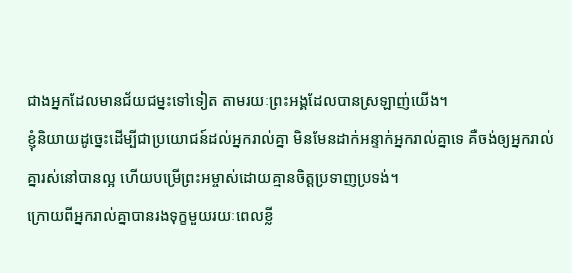ជាងអ្នកដែលមានជ័យជម្នះទៅទៀត តាមរយៈព្រះអង្គដែលបានស្រឡាញ់យើង។
ខ្ញុំនិយាយដូច្នេះដើម្បីជាប្រយោជន៍ដល់អ្នករាល់គ្នា មិនមែនដាក់អន្ទាក់អ្នករាល់គ្នាទេ គឺចង់ឲ្យអ្នករាល់គ្នារស់នៅបានល្អ ហើយបម្រើព្រះអម្ចាស់ដោយគ្មានចិត្តប្រទាញប្រទង់។
ក្រោយពីអ្នករាល់គ្នាបានរងទុក្ខមួយរយៈពេលខ្លី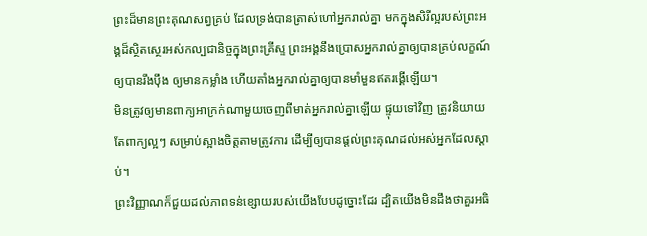ព្រះដ៏មានព្រះគុណសព្វគ្រប់ ដែលទ្រង់បានត្រាស់ហៅអ្នករាល់គ្នា មកក្នុងសិរីល្អរបស់ព្រះអង្គដ៏ស្ថិតស្ថេរអស់កល្បជានិច្ចក្នុងព្រះគ្រីស្ទ ព្រះអង្គនឹងប្រោសអ្នករាល់គ្នាឲ្យបានគ្រប់លក្ខណ៍ ឲ្យបានរឹងប៉ឹង ឲ្យមានកម្លាំង ហើយតាំងអ្នករាល់គ្នាឲ្យបានមាំមួនឥតរង្គើឡើយ។
មិនត្រូវឲ្យមានពាក្យអាក្រក់ណាមួយចេញពីមាត់អ្នករាល់គ្នាឡើយ ផ្ទុយទៅវិញ ត្រូវនិយាយតែពាក្យល្អៗ សម្រាប់ស្អាងចិត្តតាមត្រូវការ ដើម្បីឲ្យបានផ្តល់ព្រះគុណដល់អស់អ្នកដែលស្តាប់។
ព្រះវិញ្ញាណក៏ជួយដល់ភាពទន់ខ្សោយរបស់យើងបែបដូច្នោះដែរ ដ្បិតយើងមិនដឹងថាគួរអធិ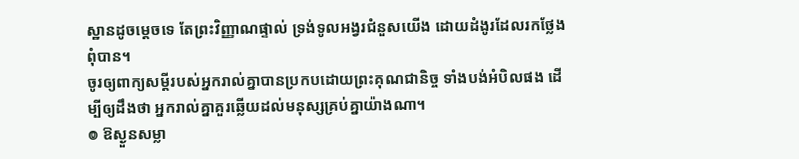ស្ឋានដូចម្តេចទេ តែព្រះវិញ្ញាណផ្ទាល់ ទ្រង់ទូលអង្វរជំនួសយើង ដោយដំងូរដែលរកថ្លែងពុំបាន។
ចូរឲ្យពាក្យសម្ដីរបស់អ្នករាល់គ្នាបានប្រកបដោយព្រះគុណជានិច្ច ទាំងបង់អំបិលផង ដើម្បីឲ្យដឹងថា អ្នករាល់គ្នាគួរឆ្លើយដល់មនុស្សគ្រប់គ្នាយ៉ាងណា។
៙ ឱស្ងួនសម្លា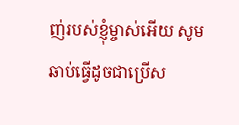ញ់របស់ខ្ញុំម្ចាស់អើយ សូមឆាប់ធ្វើដូចជាប្រើស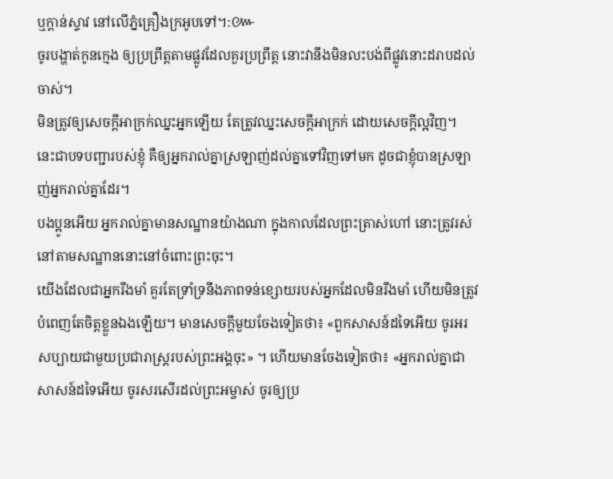ឬក្តាន់ស្ទាវ នៅលើភ្នំគ្រឿងក្រអូបទៅ។:៚
ចូរបង្ហាត់កូនក្មេង ឲ្យប្រព្រឹត្តតាមផ្លូវដែលគួរប្រព្រឹត្ត នោះវានឹងមិនលះបង់ពីផ្លូវនោះដរាបដល់ចាស់។
មិនត្រូវឲ្យសេចក្តីអាក្រក់ឈ្នះអ្នកឡើយ តែត្រូវឈ្នះសេចក្តីអាក្រក់ ដោយសេចក្តីល្អវិញ។
នេះជាបទបញ្ជារបស់ខ្ញុំ គឺឲ្យអ្នករាល់គ្នាស្រឡាញ់ដល់គ្នាទៅវិញទៅមក ដូចជាខ្ញុំបានស្រឡាញ់អ្នករាល់គ្នាដែរ។
បងប្អូនអើយ អ្នករាល់គ្នាមានសណ្ឋានយ៉ាងណា ក្នុងកាលដែលព្រះត្រាស់ហៅ នោះត្រូវរស់នៅតាមសណ្ឋាននោះនៅចំពោះព្រះចុះ។
យើងដែលជាអ្នករឹងមាំ គួរតែទ្រាំទ្រនឹងភាពទន់ខ្សោយរបស់អ្នកដែលមិនរឹងមាំ ហើយមិនត្រូវបំពេញតែចិត្តខ្លួនឯងឡើយ។ មានសេចក្តីមួយចែងទៀតថា៖ «ពួកសាសន៍ដទៃអើយ ចូរអរសប្បាយជាមួយប្រជារាស្ត្ររបស់ព្រះអង្គចុះ» ។ ហើយមានចែងទៀតថា៖ «អ្នករាល់គ្នាជាសាសន៍ដទៃអើយ ចូរសរសើរដល់ព្រះអម្ចាស់ ចូរឲ្យប្រ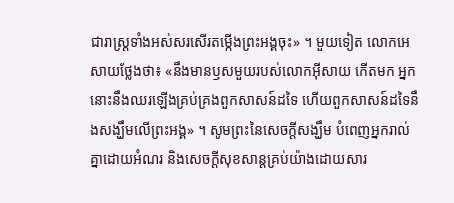ជារាស្ដ្រទាំងអស់សរសើរតម្កើងព្រះអង្គចុះ» ។ មួយទៀត លោកអេសាយថ្លែងថា៖ «នឹងមានឫសមួយរបស់លោកអ៊ីសាយ កើតមក អ្នកនោះនឹងឈរឡើងគ្រប់គ្រងពួកសាសន៍ដទៃ ហើយពួកសាសន៍ដទៃនឹងសង្ឃឹមលើព្រះអង្គ» ។ សូមព្រះនៃសេចក្តីសង្ឃឹម បំពេញអ្នករាល់គ្នាដោយអំណរ និងសេចក្តីសុខសាន្តគ្រប់យ៉ាងដោយសារ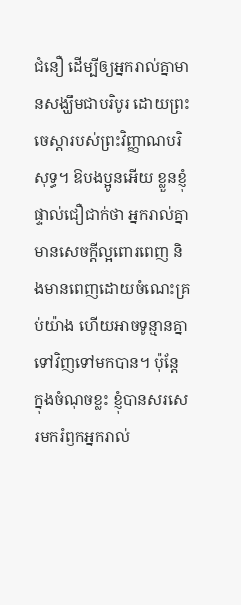ជំនឿ ដើម្បីឲ្យអ្នករាល់គ្នាមានសង្ឃឹមជាបរិបូរ ដោយព្រះចេស្តារបស់ព្រះវិញ្ញាណបរិសុទ្ធ។ ឱបងប្អូនអើយ ខ្លួនខ្ញុំផ្ទាល់ជឿជាក់ថា អ្នករាល់គ្នាមានសេចក្តីល្អពោរពេញ និងមានពេញដោយចំណេះគ្រប់យ៉ាង ហើយអាចទូន្មានគ្នាទៅវិញទៅមកបាន។ ប៉ុន្តែ ក្នុងចំណុចខ្លះ ខ្ញុំបានសរសេរមករំឭកអ្នករាល់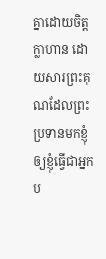គ្នាដោយចិត្តក្លាហាន ដោយសារព្រះគុណដែលព្រះប្រទានមកខ្ញុំ ឲ្យខ្ញុំធ្វើជាអ្នកប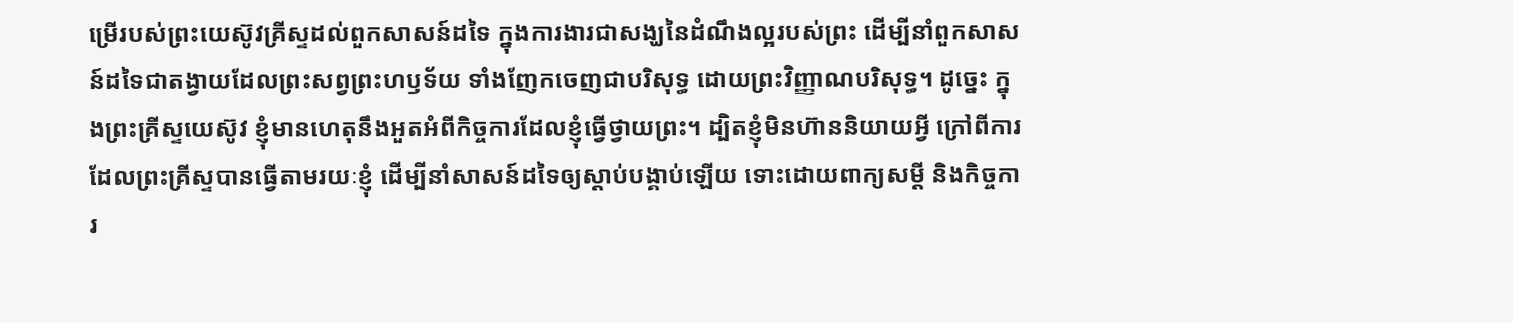ម្រើរបស់ព្រះយេស៊ូវគ្រីស្ទដល់ពួកសាសន៍ដទៃ ក្នុងការងារជាសង្ឃនៃដំណឹងល្អរបស់ព្រះ ដើម្បីនាំពួកសាសន៍ដទៃជាតង្វាយដែលព្រះសព្វព្រះហឫទ័យ ទាំងញែកចេញជាបរិសុទ្ធ ដោយព្រះវិញ្ញាណបរិសុទ្ធ។ ដូច្នេះ ក្នុងព្រះគ្រីស្ទយេស៊ូវ ខ្ញុំមានហេតុនឹងអួតអំពីកិច្ចការដែលខ្ញុំធ្វើថ្វាយព្រះ។ ដ្បិតខ្ញុំមិនហ៊ាននិយាយអ្វី ក្រៅពីការដែលព្រះគ្រីស្ទបានធ្វើតាមរយៈខ្ញុំ ដើម្បីនាំសាសន៍ដទៃឲ្យស្តាប់បង្គាប់ឡើយ ទោះដោយពាក្យសម្ដី និងកិច្ចការ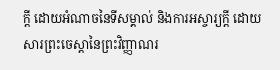ក្ដី ដោយអំណាចនៃទីសម្គាល់ និងការអស្ចារ្យក្ដី ដោយសារព្រះចេស្តានៃព្រះវិញ្ញាណរ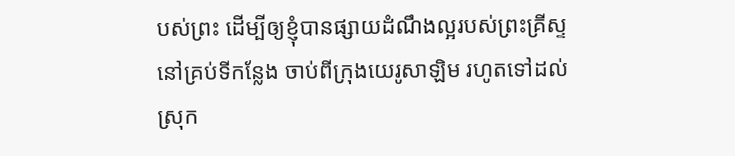បស់ព្រះ ដើម្បីឲ្យខ្ញុំបានផ្សាយដំណឹងល្អរបស់ព្រះគ្រីស្ទនៅគ្រប់ទីកន្លែង ចាប់ពីក្រុងយេរូសាឡិម រហូតទៅដល់ស្រុក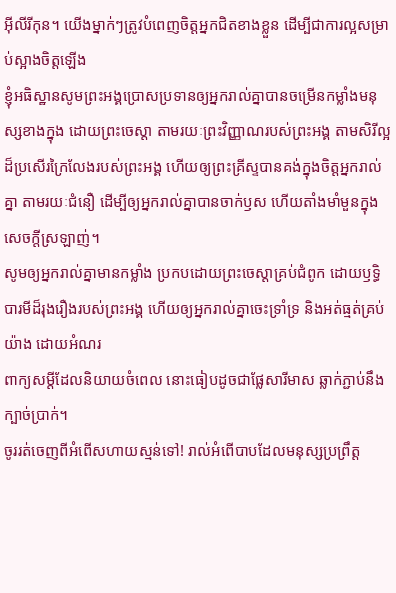អ៊ីលីរីកុន។ យើងម្នាក់ៗត្រូវបំពេញចិត្តអ្នកជិតខាងខ្លួន ដើម្បីជាការល្អសម្រាប់ស្អាងចិត្តឡើង
ខ្ញុំអធិស្ឋានសូមព្រះអង្គប្រោសប្រទានឲ្យអ្នករាល់គ្នាបានចម្រើនកម្លាំងមនុស្សខាងក្នុង ដោយព្រះចេស្ដា តាមរយៈព្រះវិញ្ញាណរបស់ព្រះអង្គ តាមសិរីល្អដ៏ប្រសើរក្រៃលែងរបស់ព្រះអង្គ ហើយឲ្យព្រះគ្រីស្ទបានគង់ក្នុងចិត្តអ្នករាល់គ្នា តាមរយៈជំនឿ ដើម្បីឲ្យអ្នករាល់គ្នាបានចាក់ឫស ហើយតាំងមាំមួនក្នុងសេចក្តីស្រឡាញ់។
សូមឲ្យអ្នករាល់គ្នាមានកម្លាំង ប្រកបដោយព្រះចេស្ដាគ្រប់ជំពូក ដោយឫទ្ធិបារមីដ៏រុងរឿងរបស់ព្រះអង្គ ហើយឲ្យអ្នករាល់គ្នាចេះទ្រាំទ្រ និងអត់ធ្មត់គ្រប់យ៉ាង ដោយអំណរ
ពាក្យសម្ដីដែលនិយាយចំពេល នោះធៀបដូចជាផ្លែសារីមាស ឆ្លាក់ភ្ជាប់នឹងក្បាច់ប្រាក់។
ចូររត់ចេញពីអំពើសហាយស្មន់ទៅ! រាល់អំពើបាបដែលមនុស្សប្រព្រឹត្ត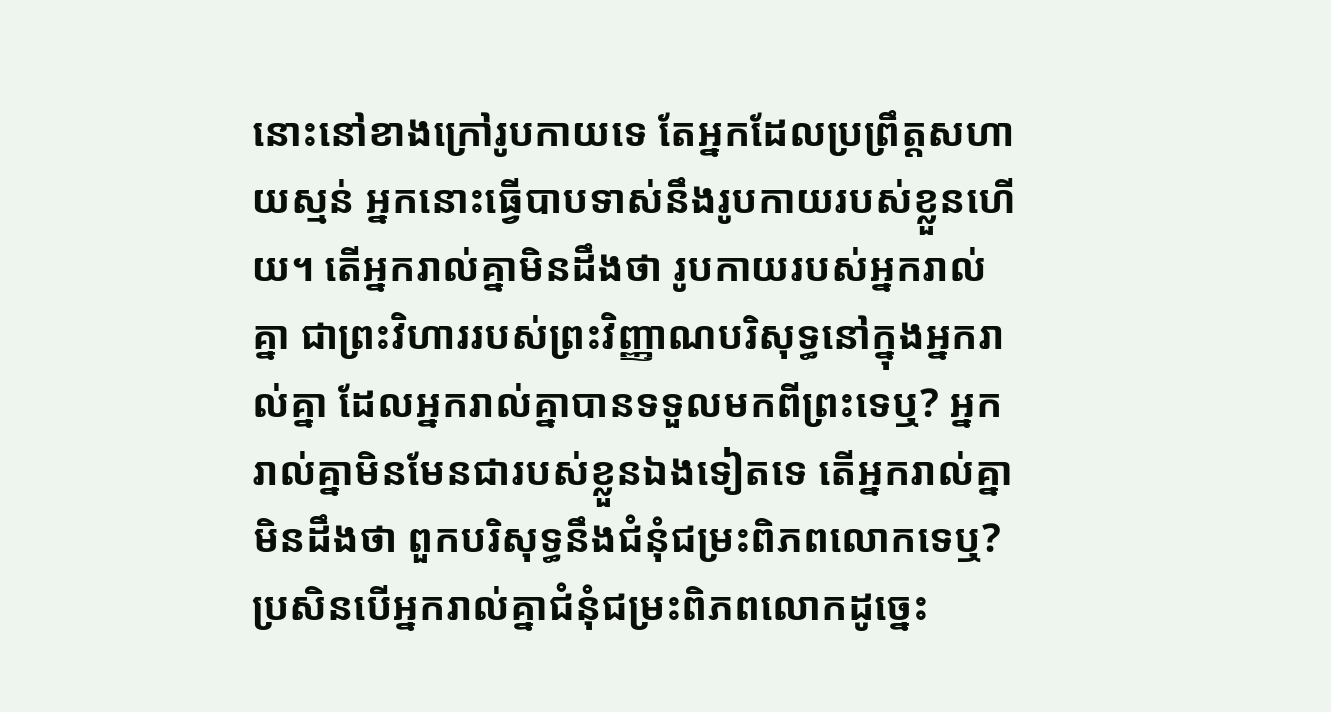នោះនៅខាងក្រៅរូបកាយទេ តែអ្នកដែលប្រព្រឹត្តសហាយស្មន់ អ្នកនោះធ្វើបាបទាស់នឹងរូបកាយរបស់ខ្លួនហើយ។ តើអ្នករាល់គ្នាមិនដឹងថា រូបកាយរបស់អ្នករាល់គ្នា ជាព្រះវិហាររបស់ព្រះវិញ្ញាណបរិសុទ្ធនៅក្នុងអ្នករាល់គ្នា ដែលអ្នករាល់គ្នាបានទទួលមកពីព្រះទេឬ? អ្នករាល់គ្នាមិនមែនជារបស់ខ្លួនឯងទៀតទេ តើអ្នករាល់គ្នាមិនដឹងថា ពួកបរិសុទ្ធនឹងជំនុំជម្រះពិភពលោកទេឬ? ប្រសិនបើអ្នករាល់គ្នាជំនុំជម្រះពិភពលោកដូច្នេះ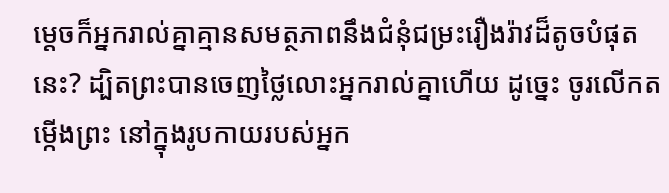ម្ដេចក៏អ្នករាល់គ្នាគ្មានសមត្ថភាពនឹងជំនុំជម្រះរឿងរ៉ាវដ៏តូចបំផុតនេះ? ដ្បិតព្រះបានចេញថ្លៃលោះអ្នករាល់គ្នាហើយ ដូច្នេះ ចូរលើកតម្កើងព្រះ នៅក្នុងរូបកាយរបស់អ្នក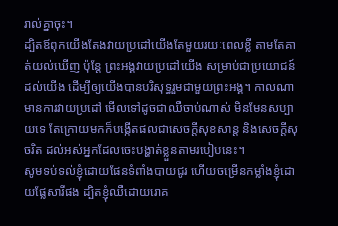រាល់គ្នាចុះ។
ដ្បិតឪពុកយើងតែងវាយប្រដៅយើងតែមួយរយៈពេលខ្លី តាមតែគាត់យល់ឃើញ ប៉ុន្តែ ព្រះអង្គវាយប្រដៅយើង សម្រាប់ជាប្រយោជន៍ដល់យើង ដើម្បីឲ្យយើងបានបរិសុទ្ធរួមជាមួយព្រះអង្គ។ កាលណាមានការវាយប្រដៅ មើលទៅដូចជាឈឺចាប់ណាស់ មិនមែនសប្បាយទេ តែក្រោយមកក៏បង្កើតផលជាសេចក្ដីសុខសាន្ត និងសេចក្ដីសុចរិត ដល់អស់អ្នកដែលចេះបង្ហាត់ខ្លួនតាមរបៀបនេះ។
សូមទប់ទល់ខ្ញុំដោយផែនទំពាំងបាយជូរ ហើយចម្រើនកម្លាំងខ្ញុំដោយផ្លែសារីផង ដ្បិតខ្ញុំឈឺដោយរោគ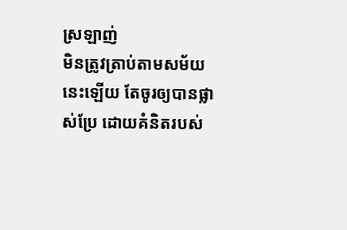ស្រឡាញ់
មិនត្រូវត្រាប់តាមសម័យនេះឡើយ តែចូរឲ្យបានផ្លាស់ប្រែ ដោយគំនិតរបស់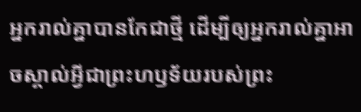អ្នករាល់គ្នាបានកែជាថ្មី ដើម្បីឲ្យអ្នករាល់គ្នាអាចស្គាល់អ្វីជាព្រះហឫទ័យរបស់ព្រះ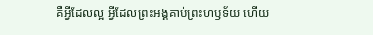គឺអ្វីដែលល្អ អ្វីដែលព្រះអង្គគាប់ព្រះហឫទ័យ ហើយ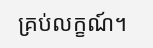គ្រប់លក្ខណ៍។